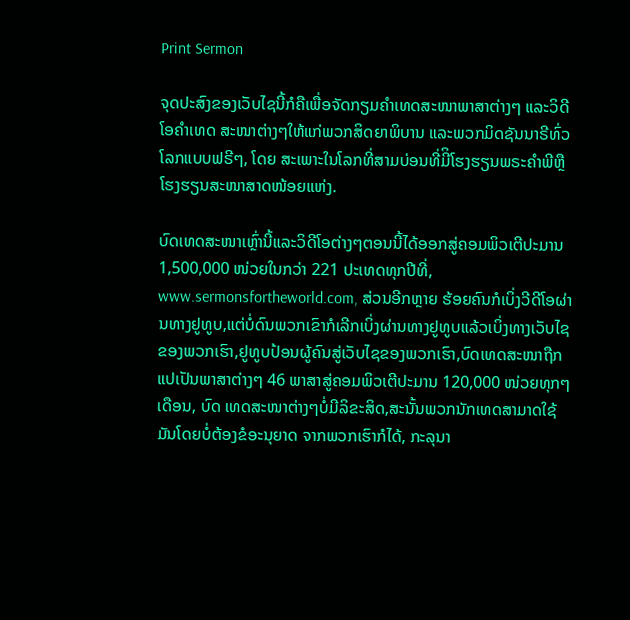Print Sermon

ຈຸດປະສົງຂອງເວັບໄຊນີ້ກໍຄືເພື່ອຈັດກຽມຄໍາເທດສະໜາພາສາຕ່າງໆ ແລະວິດີໂອຄໍາເທດ ສະໜາຕ່າງໆໃຫ້ແກ່ພວກສິດຍາພິບານ ແລະພວກມິດຊັນນາຣີທົ່ວໂລກແບບຟຣີໆ, ໂດຍ ສະເພາະໃນໂລກທີ່ສາມບ່ອນທີ່ມີິໂຮງຮຽນພຣະຄໍາພີຫຼືໂຮງຮຽນສະໜາສາດໜ້ອຍແຫ່ງ.

ບົດເທດສະໜາເຫຼົ່ານີ້ແລະວິດີໂອຕ່າງໆຕອນນີ້ໄດ້ອອກສູ່ຄອມພິວເຕີປະມານ 1,500,000 ໜ່ວຍໃນກວ່າ 221 ປະເທດທຸກປີທີ່, www.sermonsfortheworld.com, ສ່ວນອີກຫຼາຍ ຮ້ອຍຄົນກໍເບິ່ງວີດີໂອຜ່ານທາງຢູທູບ,ແຕ່ບໍ່ດົນພວກເຂົາກໍເລີກເບິ່ງຜ່ານທາງຢູທູບແລ້ວເບິ່ງທາງເວັບໄຊຂອງພວກເຮົາ,ຢູທູບປ້ອນຜູ້ຄົນສູ່ເວັບໄຊຂອງພວກເຮົາ,ບົດເທດສະໜາຖືກແປເປັນພາສາຕ່າງໆ 46 ພາສາສູ່ຄອມພິວເຕີປະມານ 120,000 ໜ່ວຍທຸກໆເດືອນ, ບົດ ເທດສະໜາຕ່າງໆບໍ່ມີລິຂະສິດ,ສະນັ້ນພວກນັກເທດສາມາດໃຊ້ມັນໂດຍບໍ່ຕ້ອງຂໍອະນຸຍາດ ຈາກພວກເຮົາກໍໄດ້, ກະລຸນາ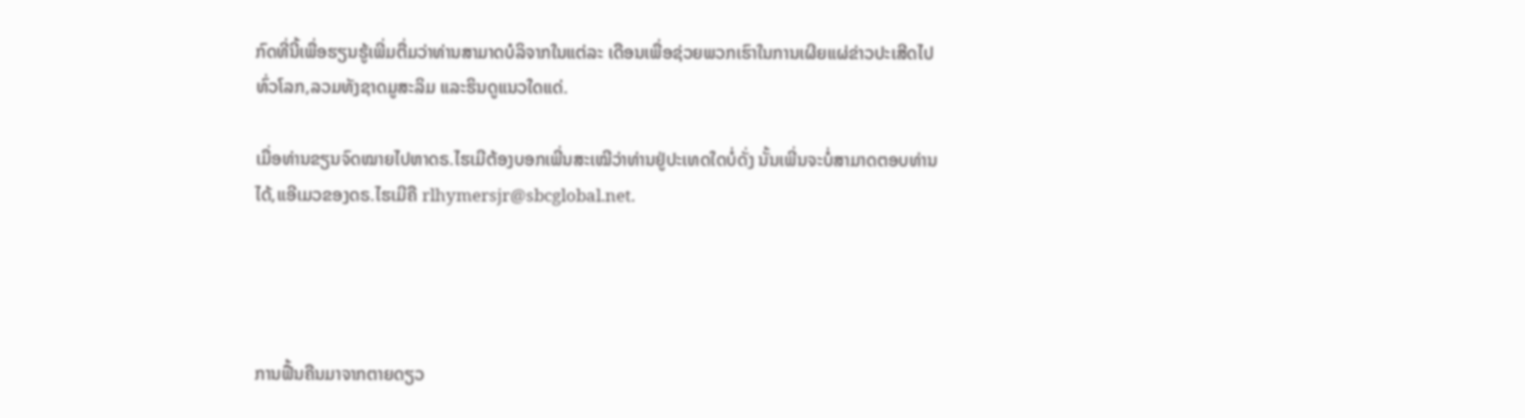ກົດທີ່ນີ້ເພື່ອຮຽນຮູ້ເພີ່ມຕື່ມວ່າທ່ານສາມາດບໍລິຈາກໃນແຕ່ລະ ເດືອນເພື່ອຊ່ວຍພວກເຮົາໃນການເຜີຍແຜ່ຂ່າວປະເສີດໄປທົ່ວໂລກ,ລວມທັງຊາດມູສະລິມ ແລະຮິນດູແນວໃດແດ່.

ເມື່ອທ່ານຂຽນຈົດໝາຍໄປຫາດຣ.ໄຮເມີຕ້ອງບອກເພີ່ນສະເໝີວ່າທ່ານຢູ່ປະເທດໃດບໍ່ດັ່ງ ນັ້ນເພີ່ນຈະບໍ່ສາມາດຕອບທ່ານໄດ້,ແອີເມວຂອງດຣ.ໄຮເມີຄື rlhymersjr@sbcglobal.net.




ການຟື້ນຄືນມາຈາກຕາຍດຽວ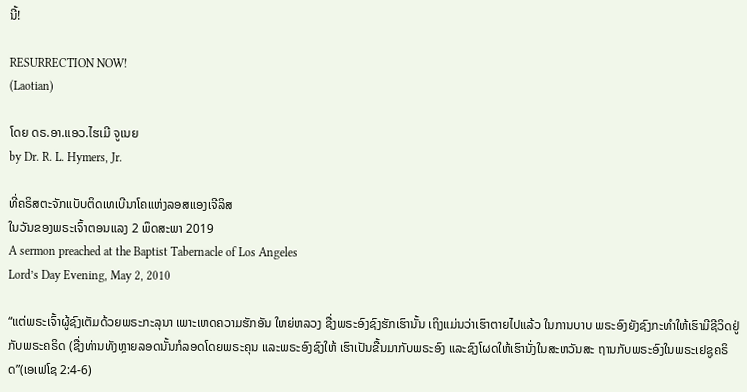ນີ້!

RESURRECTION NOW!
(Laotian)

ໂດຍ ດຣ.ອາ.ແອວ.ໄຮເມີ ຈູເນຍ
by Dr. R. L. Hymers, Jr.

ທີ່ຄຣິສຕະຈັກແບັບຕິດເທເບີນາໂຄແຫ່ງລອສແອງເຈີລິສ
ໃນວັນຂອງພຣະເຈົ້າຕອນແລງ 2 ພຶດສະພາ 2019
A sermon preached at the Baptist Tabernacle of Los Angeles
Lord’s Day Evening, May 2, 2010

“ແຕ່ພຣະເຈົ້າຜູ້ຊົງເຕັມດ້ວຍພຣະກະລຸນາ ເພາະເຫດຄວາມຮັກອັນ ໃຫຍ່ຫລວງ ຊື່ງພຣະອົງຊົງຮັກເຮົານັ້ນ ເຖິງແມ່ນວ່າເຮົາຕາຍໄປແລ້ວ ໃນການບາບ ພຣະອົງຍັງຊົງກະທໍາໃຫ້ເຮົາມີຊີວິດຢູ່ກັບພຣະຄຣິດ (ຊື່ງທ່ານທັງຫຼາຍລອດນັ້ນກໍລອດໂດຍພຣະຄຸນ ແລະພຣະອົງຊົງໃຫ້ ເຮົາເປັນຂື້ນມາກັບພຣະອົງ ແລະຊົງໂຜດໃຫ້ເຮົານັ່ງໃນສະຫວັນສະ ຖານກັບພຣະອົງໃນພຣະເຢຊູຄຣິດ”(ເອເຟໂຊ 2:4-6)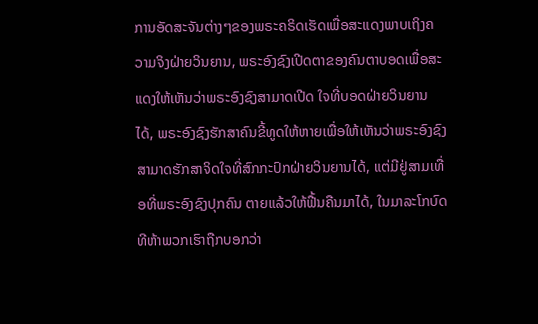ການອັດສະຈັນຕ່າງໆຂອງພຣະຄຣິດເຮັດເພື່ອສະແດງພາບເຖິງຄວາມຈິງຝ່າຍວິນຍານ, ພຣະອົງຊົງເປີດຕາຂອງຄົນຕາບອດເພື່ອສະແດງໃຫ້ເຫັນວ່າພຣະອົງຊົງສາມາດເປີດ ໃຈທີ່ບອດຝ່າຍວິນຍານໄດ້, ພຣະອົງຊົງຮັກສາຄົນຂີ້ທູດໃຫ້ຫາຍເພື່ອໃຫ້ເຫັນວ່າພຣະອົງຊົງ ສາມາດຮັກສາຈິດໃຈທີ່ສົກກະປົກຝ່າຍວິນຍານໄດ້, ແຕ່ມີຢູ່ສາມເທື່ອທີ່ພຣະອົງຊົງປຸກຄົນ ຕາຍແລ້ວໃຫ້ຟື້ນຄືນມາໄດ້, ໃນມາລະໂກບົດທີຫ້າພວກເຮົາຖືກບອກວ່າ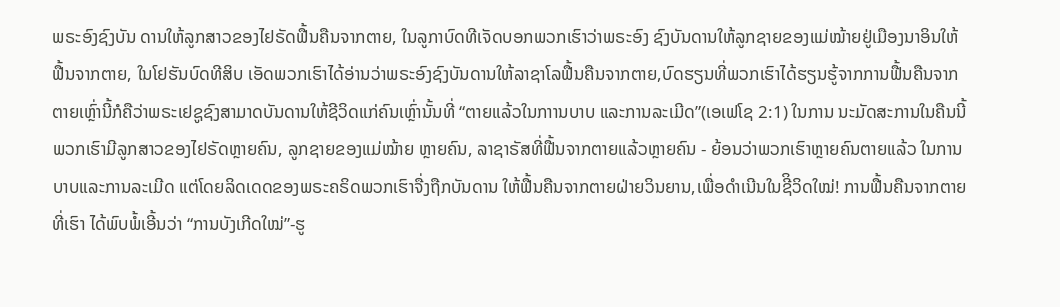ພຣະອົງຊົງບັນ ດານໃຫ້ລູກສາວຂອງໄຢຣັດຟື້ນຄືນຈາກຕາຍ, ໃນລູກາບົດທີເຈັດບອກພວກເຮົາວ່າພຣະອົງ ຊົງບັນດານໃຫ້ລູກຊາຍຂອງແມ່ໝ້າຍຢູ່ເມືອງນາອິນໃຫ້ຟື້ນຈາກຕາຍ, ໃນໂຢຮັນບົດທີສິບ ເອັດພວກເຮົາໄດ້ອ່ານວ່າພຣະອົງຊົງບັນດານໃຫ້ລາຊາໂລຟື້ນຄືນຈາກຕາຍ,ບົດຮຽນທີ່ພວກເຮົາໄດ້ຮຽນຮູ້ຈາກການຟື້ນຄືນຈາກຕາຍເຫຼົ່ານີ້ກໍຄືວ່າພຣະເຢຊູຊົງສາມາດບັນດານໃຫ້ຊີວິດແກ່ຄົນເຫຼົ່ານັ້ນທີ່ “ຕາຍແລ້ວໃນກາານບາບ ແລະການລະເມີດ”(ເອເຟໂຊ 2:1) ໃນການ ນະມັດສະການໃນຄືນນີ້ພວກເຮົາມີລູກສາວຂອງໄຢຣັດຫຼາຍຄົນ, ລູກຊາຍຂອງແມ່ໝ້າຍ ຫຼາຍຄົນ, ລາຊາຣັສທີ່ຟື້ນຈາກຕາຍແລ້ວຫຼາຍຄົນ - ຍ້ອນວ່າພວກເຮົາຫຼາຍຄົນຕາຍແລ້ວ ໃນການບາບແລະການລະເມີດ ແຕ່ໂດຍລິດເດດຂອງພຣະຄຣິດພວກເຮົາຈື່ງຖືກບັນດານ ໃຫ້ຟື້ນຄືນຈາກຕາຍຝ່າຍວິນຍານ,ເພື່ອດໍາເນີນໃນຊີິວິດໃໝ່! ການຟື້ນຄືນຈາກຕາຍທີ່ເຮົາ ໄດ້ພົບພໍ້ເອີ້ນວ່າ “ການບັງເກີດໃໝ່”-ຮູ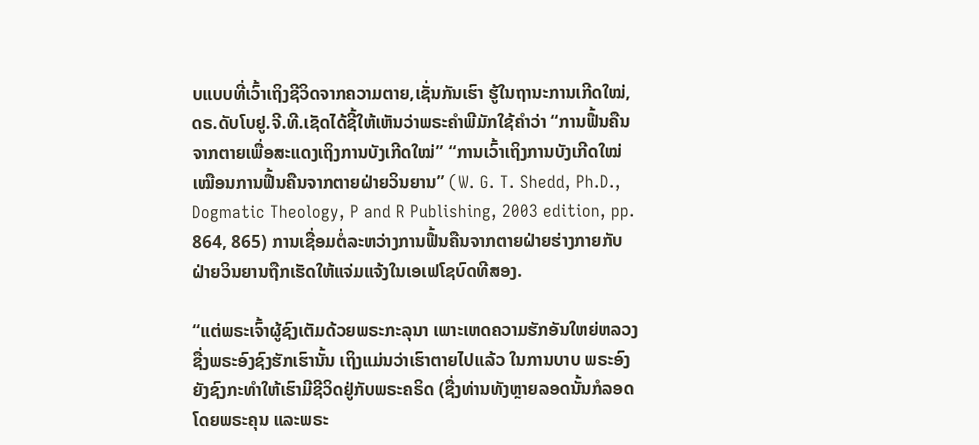ບແບບທີ່ເວົ້າເຖິງຊີວິດຈາກຄວາມຕາຍ,ເຊັ່ນກັນເຮົາ ຮູ້ໃນຖານະການເກີດໃໝ່, ດຣ.ດັບໂບຢູ.ຈີ.ທີ.ເຊັດໄດ້ຊີ້ໃຫ້ເຫັນວ່າພຣະຄໍາພີມັກໃຊ້ຄໍາວ່າ “ການຟື້ນຄືນຈາກຕາຍເພື່ອສະແດງເຖິງການບັງເກີດໃໝ່” “ການເວົ້າເຖິງການບັງເກີດໃໝ່ ເໝືອນການຟື້ນຄືນຈາກຕາຍຝ່າຍວິນຍານ” (W. G. T. Shedd, Ph.D., Dogmatic Theology, P and R Publishing, 2003 edition, pp. 864, 865) ການເຊື່ອມຕໍ່ລະຫວ່າງການຟື້ນຄືນຈາກຕາຍຝ່າຍຮ່າງກາຍກັບຝ່າຍວິນຍານຖືກເຮັດໃຫ້ແຈ່ມແຈ້ງໃນເອເຟໂຊບົດທີສອງ.

“ແຕ່ພຣະເຈົ້າຜູ້ຊົງເຕັມດ້ວຍພຣະກະລຸນາ ເພາະເຫດຄວາມຮັກອັນໃຫຍ່ຫລວງ ຊື່ງພຣະອົງຊົງຮັກເຮົານັ້ນ ເຖິງແມ່ນວ່າເຮົາຕາຍໄປແລ້ວ ໃນການບາບ ພຣະອົງຍັງຊົງກະທໍາໃຫ້ເຮົາມີຊີວິດຢູ່ກັບພຣະຄຣິດ (ຊື່ງທ່ານທັງຫຼາຍລອດນັ້ນກໍລອດໂດຍພຣະຄຸນ ແລະພຣະ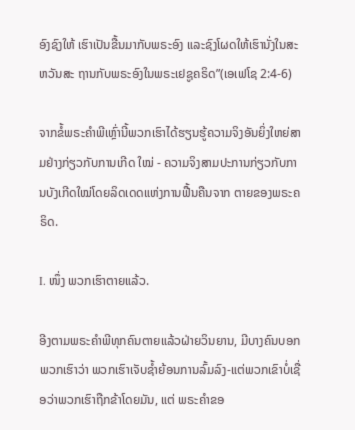ອົງຊົງໃຫ້ ເຮົາເປັນຂື້ນມາກັບພຣະອົງ ແລະຊົງໂຜດໃຫ້ເຮົານັ່ງໃນສະຫວັນສະ ຖານກັບພຣະອົງໃນພຣະເຢຊູຄຣິດ”(ເອເຟໂຊ 2:4-6)

ຈາກຂໍ້ພຣະຄໍາພີເຫຼົ່ານີ້ພວກເຮົາໄດ້ຮຽນຮູ້ຄວາມຈິງອັນຍິ່ງໃຫຍ່ສາມຢ່າງກ່ຽວກັບການເກີດ ໃໝ່ - ຄວາມຈິງສາມປະການກ່ຽວກັບການບັງເກີດໃໝ່ໂດຍລິດເດດແຫ່ງການຟື້ນຄືນຈາກ ຕາຍຂອງພຣະຄຣິດ.

I. ໜຶ່ງ ພວກເຮົາຕາຍແລ້ວ.

ອີງຕາມພຣະຄໍາພີທຸກຄົນຕາຍແລ້ວຝ່າຍວິນຍານ, ມີບາງຄົນບອກພວກເຮົາວ່າ ພວກເຮົາເຈັບຊໍ້າຍ້ອນການລົ້ມລົງ-ແຕ່ພວກເຂົາບໍ່ເຊື່ອວ່າພວກເຮົາຖືກຂ້າໂດຍມັນ, ແຕ່ ພຣະຄໍາຂອ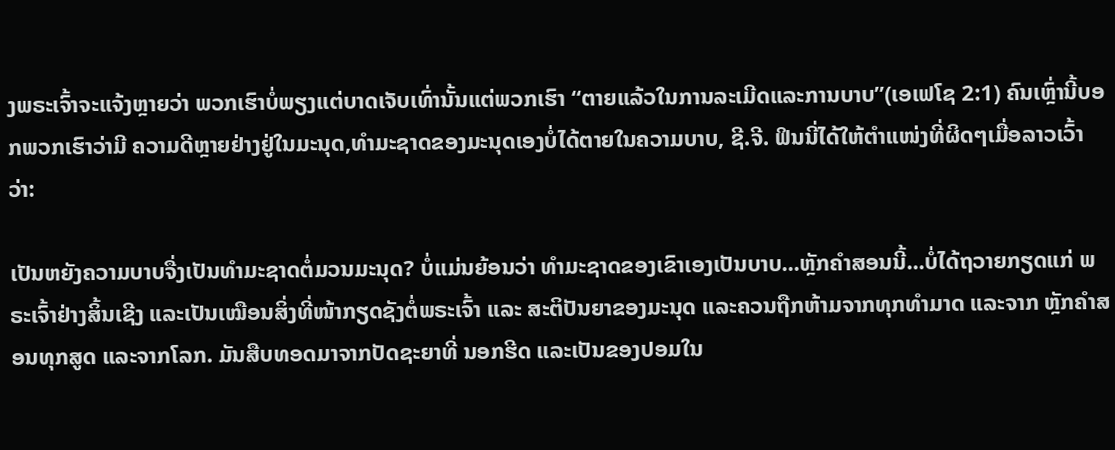ງພຣະເຈົ້າຈະແຈ້ງຫຼາຍວ່າ ພວກເຮົາບໍ່ພຽງແຕ່ບາດເຈັບເທົ່ານັ້ນແຕ່ພວກເຮົາ “ຕາຍແລ້ວໃນການລະເມີດແລະການບາບ”(ເອເຟໂຊ 2:1) ຄົນເຫຼົ່ານີ້ບອກພວກເຮົາວ່າມີ ຄວາມດີຫຼາຍຢ່າງຢູ່ໃນມະນຸດ,ທໍາມະຊາດຂອງມະນຸດເອງບໍ່ໄດ້ຕາຍໃນຄວາມບາບ, ຊີ.ຈີ. ຟິນນີ່ໄດ້ໃຫ້ຕໍາແໜ່ງທີ່ຜິດໆເມື່ອລາວເວົ້າວ່າ:

ເປັນຫຍັງຄວາມບາບຈື່ງເປັນທໍາມະຊາດຕໍ່ມວນມະນຸດ? ບໍ່ແມ່ນຍ້ອນວ່າ ທໍາມະຊາດຂອງເຂົາເອງເປັນບາບ...ຫຼັກຄໍາສອນນີ້...ບໍ່ໄດ້ຖວາຍກຽດແກ່ ພຣະເຈົ້າຢ່າງສິ້ນເຊີງ ແລະເປັນເໝືອນສິ່ງທີ່ໜ້າກຽດຊັງຕໍ່ພຣະເຈົ້າ ແລະ ສະຕິປັນຍາຂອງມະນຸດ ແລະຄວນຖືກຫ້າມຈາກທຸກທໍາມາດ ແລະຈາກ ຫຼັກຄໍາສອນທຸກສູດ ແລະຈາກໂລກ. ມັນສືບທອດມາຈາກປັດຊະຍາທີ່ ນອກຮີດ ແລະເປັນຂອງປອມໃນ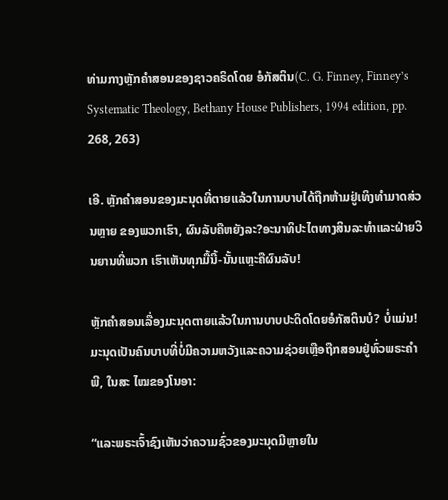ທ່າມກາງຫຼັກຄໍາສອນຂອງຊາວຄຣິດໂດຍ ອໍກັສຕິນ(C. G. Finney, Finney’s Systematic Theology, Bethany House Publishers, 1994 edition, pp. 268, 263)

ເອີ. ຫຼັກຄໍາສອນຂອງມະນຸດທີ່ຕາຍແລ້ວໃນການບາບໄດ້ຖືກຫ້າມຢູ່ເທິງທໍາມາດສ່ວນຫຼາຍ ຂອງພວກເຮົາ, ຜົນລັບຄືຫຍັງລະ?ອະນາທິປະໄຕທາງສິນລະທໍາແລະຝ່າຍວິນຍານທີ່ພວກ ເຮົາເຫັນທຸກມື້ນີ້-ນັ້ນແຫຼະຄືຜົນລັບ!

ຫຼັກຄໍາສອນເລື່ອງມະນຸດຕາຍແລ້ວໃນການບາບປະດິດໂດຍອໍກັສຕິນບໍ? ບໍ່ແມ່ນ! ມະນຸດເປັນຄົນບາບທີ່ບໍ່ມີຄວາມຫວັງແລະຄວາມຊ່ວຍເຫຼືອຖືກສອນຢູ່ທົ່ວພຣະຄໍາພີ, ໃນສະ ໄໝຂອງໂນອາ:

“ແລະພຣະເຈົ້າຊົງເຫັນວ່າຄວາມຊົ່ວຂອງມະນຸດມີຫຼາຍໃນ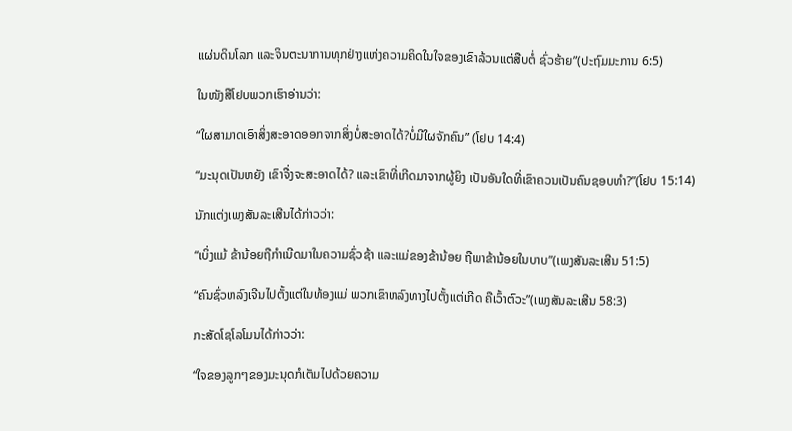ແຜ່ນດິນໂລກ ແລະຈິນຕະນາການທຸກຢ່າງແຫ່ງຄວາມຄິດໃນໃຈຂອງເຂົາລ້ວນແຕ່ສືບຕໍ່ ຊົ່ວຮ້າຍ”(ປະຖົມມະການ 6:5)

ໃນໜັງສືໂຢບພວກເຮົາອ່ານວ່າ:

“ໃຜສາມາດເອົາສິ່ງສະອາດອອກຈາກສິ່ງບໍ່ສະອາດໄດ້?ບໍ່ມີໃຜຈັກຄົນ” (ໂຢບ 14:4)

“ມະນຸດເປັນຫຍັງ ເຂົາຈື່ງຈະສະອາດໄດ້? ແລະເຂົາທີ່ເກີດມາຈາກຜູ້ຍິງ ເປັນອັນໃດທີ່ເຂົາຄວນເປັນຄົນຊອບທໍາ?”(ໂຢບ 15:14)

ນັກແຕ່ງເພງສັນລະເສີນໄດ້ກ່າວວ່າ:

“ເບິ່ງແມ້ ຂ້ານ້ອຍຖືກໍາເນີດມາໃນຄວາມຊົ່ວຊ້າ ແລະແມ່ຂອງຂ້ານ້ອຍ ຖືພາຂ້ານ້ອຍໃນບາບ”(ເພງສັນລະເສີນ 51:5)

“ຄົນຊົ່ວຫລົງເຈີນໄປຕັ້ງແຕ່ໃນທ້ອງແມ່ ພວກເຂົາຫລົງທາງໄປຕັ້ງແຕ່ເກີດ ຄືເວົ້າຕົວະ”(ເພງສັນລະເສີນ 58:3)

ກະສັດໂຊໂລໂມນໄດ້ກ່າວວ່າ:

“ໃຈຂອງລູກໆຂອງມະນຸດກໍເຕັມໄປດ້ວຍຄວາມ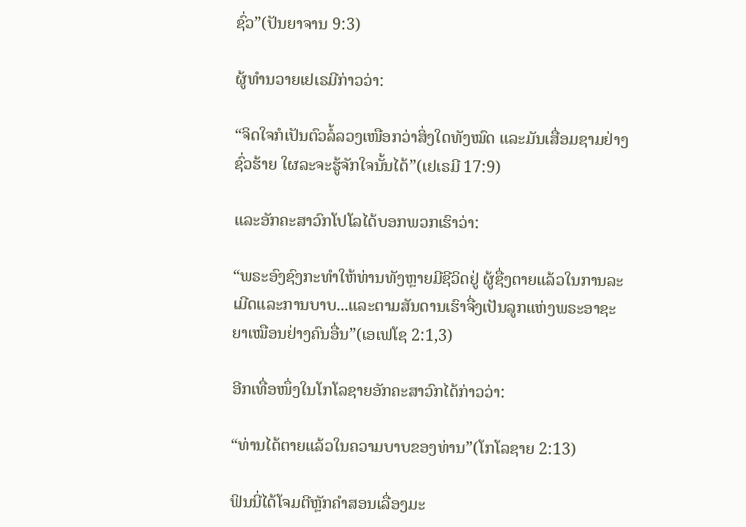ຊົ່ວ”(ປັນຍາຈານ 9:3)

ຜູ້ທໍານວາຍເຢເຣມີກ່າວວ່າ:

“ຈິດໃຈກໍເປັນຕົວລໍ້ລວງເໜືອກວ່າສິ່ງໃດທັງໝົດ ແລະມັນເສື່ອມຊາມຢ່າງ ຊົ່ວຮ້າຍ ໃຜລະຈະຮູ້ຈັກໃຈນັ້ນໄດ້”(ເຢເຣມີ 17:9)

ແລະອັກຄະສາວົກໂປໂລໄດ້ບອກພວກເຮົາວ່າ:

“ພຣະອົງຊົງກະທໍາໃຫ້ທ່ານທັງຫຼາຍມີຊີວິດຢູ່ ຜູ້ຊື່ງຕາຍແລ້ວໃນການລະ ເມີດແລະການບາບ...ແລະຕາມສັນດານເຮົາຈື່ງເປັນລູກແຫ່ງພຣະອາຊະ ຍາເໝືອນຢ່າງຄົນອື່ນ”(ເອເຟໂຊ 2:1,3)

ອີກເທື່ອໜຶ່ງໃນໂກໂລຊາຍອັກຄະສາວົກໄດ້ກ່າວວ່າ:

“ທ່ານໄດ້ຕາຍແລ້ວໃນຄວາມບາບຂອງທ່ານ”(ໂກໂລຊາຍ 2:13)

ຟິນນີ່ໄດ້ໂຈມຕີຫຼັກຄໍາສອນເລື່ອງມະ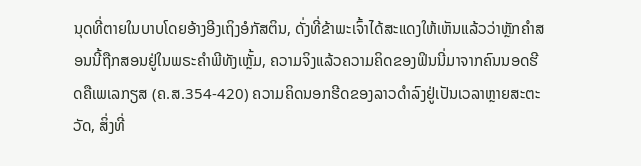ນຸດທີ່ຕາຍໃນບາບໂດຍອ້າງອີງເຖິງອໍກັສຕິນ, ດັ່ງທີ່ຂ້າພະເຈົ້າໄດ້ສະແດງໃຫ້ເຫັນແລ້ວວ່າຫຼັກຄໍາສອນນີ້ຖືກສອນຢູ່ໃນພຣະຄໍາພີທັງເຫຼັ້ມ, ຄວາມຈິງແລ້ວຄວາມຄິດຂອງຟິນນີ່ມາຈາກຄົນນອດຮີດຄືເພເລກຽສ (ຄ.ສ.354-420) ຄວາມຄິດນອກຮີດຂອງລາວດໍາລົງຢູ່ເປັນເວລາຫຼາຍສະຕະວັດ, ສິ່ງທີ່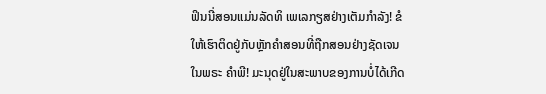ຟິນນີ່ສອນແມ່ນລັດທິ ເພເລກຽສຢ່າງເຕັມກໍາລັງ! ຂໍໃຫ້ເຮົາຕິດຢູ່ກັບຫຼັກຄໍາສອນທີ່ຖືກສອນຢ່າງຊັດເຈນໃນພຣະ ຄໍາພີ! ມະນຸດຢູ່ໃນສະພາບຂອງການບໍ່ໄດ້ເກີດ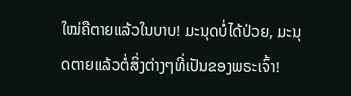ໃໝ່ຄືຕາຍແລ້ວໃນບາບ! ມະນຸດບໍ່ໄດ້ປ່ວຍ, ມະນຸດຕາຍແລ້ວຕໍ່ສິ່ງຕ່າງໆທີ່ເປັນຂອງພຣະເຈົ້າ!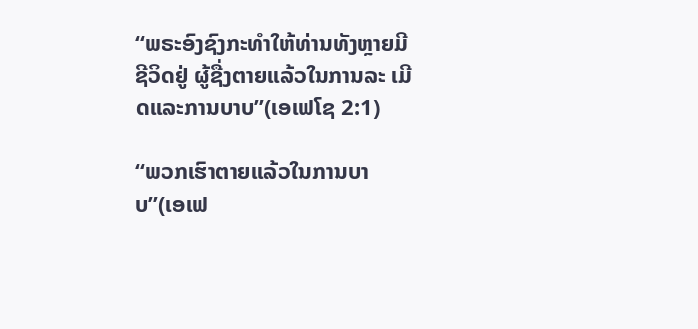“ພຣະອົງຊົງກະທໍາໃຫ້ທ່ານທັງຫຼາຍມີຊີວິດຢູ່ ຜູ້ຊື່ງຕາຍແລ້ວໃນການລະ ເມີດແລະການບາບ”(ເອເຟໂຊ 2:1)

“ພວກເຮົາຕາຍແລ້ວໃນການບາບ”(ເອເຟ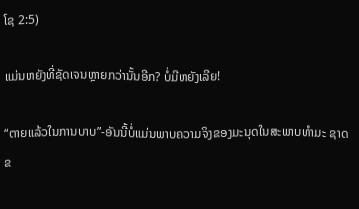ໂຊ 2:5)

ແມ່ນຫຍັງທີ່ຊັດເຈນຫຼາຍກວ່ານັ້ນອີກ? ບໍ່ມີຫຍັງເລີຍ!

“ຕາຍແລ້ວໃນການບາບ”-ອັນນີ້ບໍ່ແມ່ນພາບຄວາມຈິງຂອງມະນຸດໃນສະພາບທໍາມະ ຊາດຂ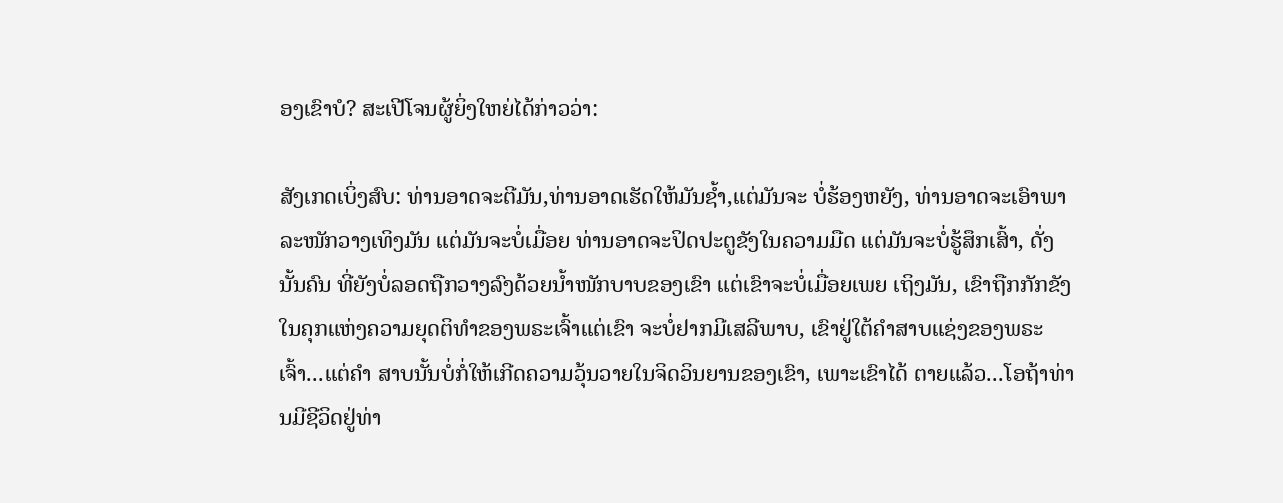ອງເຂົາບໍ? ສະເປີໂຈນຜູ້ຍິ່ງໃຫຍ່ໄດ້ກ່າວວ່າ:

ສັງເກດເບິ່ງສົບ: ທ່ານອາດຈະຕີມັນ,ທ່ານອາດເຮັດໃຫ້ມັນຊໍ້າ,ແຕ່ມັນຈະ ບໍ່ຮ້ອງຫຍັງ, ທ່ານອາດຈະເອົາພາລະໜັກວາງເທິງມັນ ແຕ່ມັນຈະບໍ່ເມື່ອຍ ທ່ານອາດຈະປິດປະຕູຂັງໃນຄວາມມືດ ແຕ່ມັນຈະບໍ່ຮູ້ສຶກເສົ້າ, ດັ່ງນັ້ນຄົນ ທີ່ຍັງບໍ່ລອດຖືກວາງລົງດ້ວຍນໍ້າໜັກບາບຂອງເຂົາ ແຕ່ເຂົາຈະບໍ່ເມື່ອຍເພຍ ເຖິງມັນ, ເຂົາຖືກກັກຂັງໃນຄຸກແຫ່ງຄວາມຍຸດຕິທໍາຂອງພຣະເຈົ້າແຕ່ເຂົາ ຈະບໍ່ຢາກມີເສລີພາບ, ເຂົາຢູ່ໃຕ້ຄໍາສາບແຊ່ງຂອງພຣະເຈົ້າ...ແຕ່ຄໍາ ສາບນັ້ນບໍ່ກໍ່ໃຫ້ເກີດຄວາມວຸ້ນວາຍໃນຈິດວິນຍານຂອງເຂົາ, ເພາະເຂົາໄດ້ ຕາຍແລ້ວ...ໂອຖ້າທ່ານມີຊີວິດຢູ່ທ່າ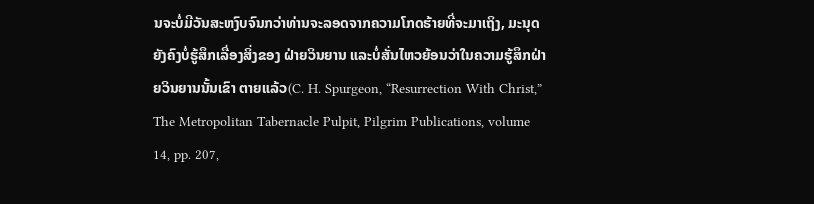ນຈະບໍ່ມີວັນສະຫງົບຈົນກວ່າທ່ານຈະລອດຈາກຄວາມໂກດຮ້າຍທີ່ຈະມາເຖິງ, ມະນຸດຍັງຄົງບໍ່ຮູ້ສຶກເລື່ອງສິ່ງຂອງ ຝ່າຍວິນຍານ ແລະບໍ່ສັ່ນໄຫວຍ້ອນວ່າໃນຄວາມຮູ້ສຶກຝ່າຍວິນຍານນັ້ນເຂົາ ຕາຍແລ້ວ(C. H. Spurgeon, “Resurrection With Christ,” The Metropolitan Tabernacle Pulpit, Pilgrim Publications, volume 14, pp. 207,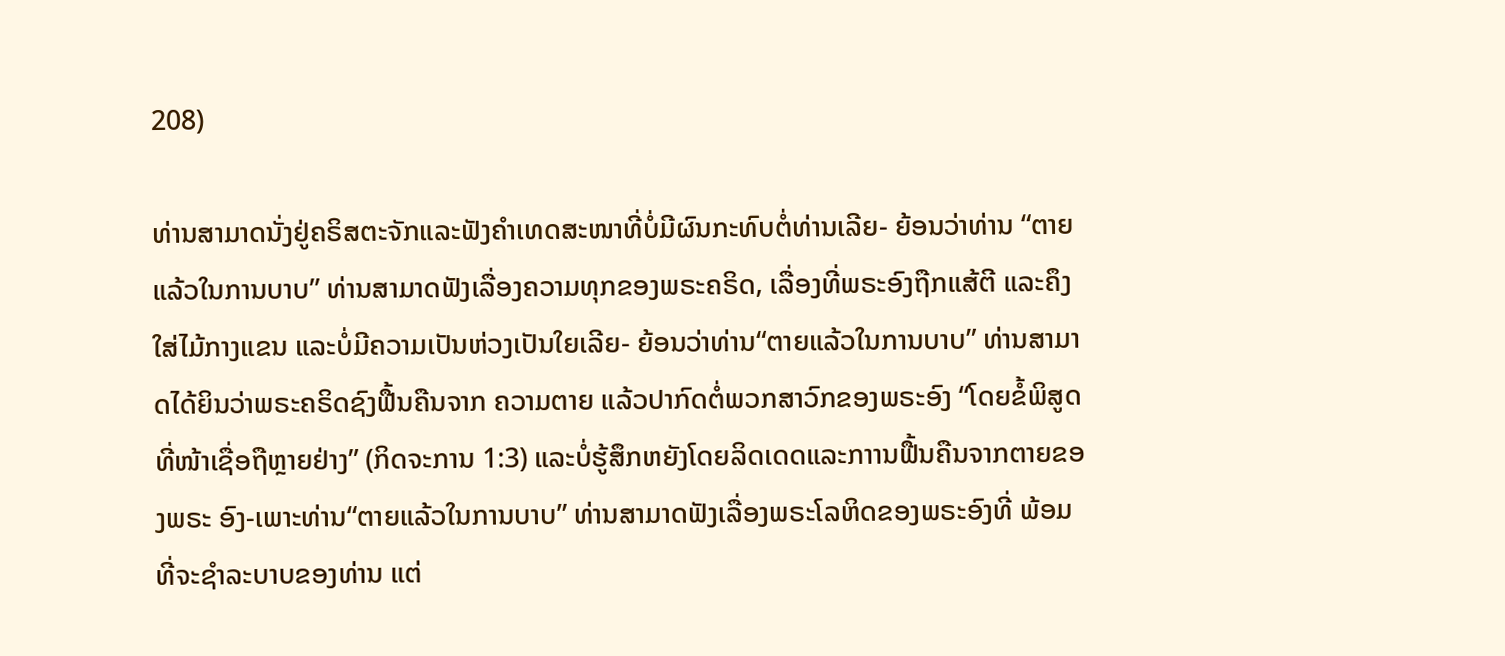208)

ທ່ານສາມາດນັ່ງຢູ່ຄຣິສຕະຈັກແລະຟັງຄໍາເທດສະໜາທີ່ບໍ່ມີຜົນກະທົບຕໍ່ທ່ານເລີຍ- ຍ້ອນວ່າທ່ານ “ຕາຍແລ້ວໃນການບາບ” ທ່ານສາມາດຟັງເລື່ອງຄວາມທຸກຂອງພຣະຄຣິດ, ເລື່ອງທີ່ພຣະອົງຖືກແສ້ຕີ ແລະຄຶງໃສ່ໄມ້ກາງແຂນ ແລະບໍ່ມີຄວາມເປັນຫ່ວງເປັນໃຍເລີຍ- ຍ້ອນວ່າທ່ານ“ຕາຍແລ້ວໃນການບາບ” ທ່ານສາມາດໄດ້ຍິນວ່າພຣະຄຣິດຊົງຟື້ນຄືນຈາກ ຄວາມຕາຍ ແລ້ວປາກົດຕໍ່ພວກສາວົກຂອງພຣະອົງ “ໂດຍຂໍ້ພິສູດທີ່ໜ້າເຊື່ອຖືຫຼາຍຢ່າງ” (ກິດຈະການ 1:3) ແລະບໍ່ຮູ້ສຶກຫຍັງໂດຍລິດເດດແລະກາານຟື້ນຄືນຈາກຕາຍຂອງພຣະ ອົງ-ເພາະທ່ານ“ຕາຍແລ້ວໃນການບາບ” ທ່ານສາມາດຟັງເລື່ອງພຣະໂລຫິດຂອງພຣະອົງທີ່ ພ້ອມທີ່ຈະຊໍາລະບາບຂອງທ່ານ ແຕ່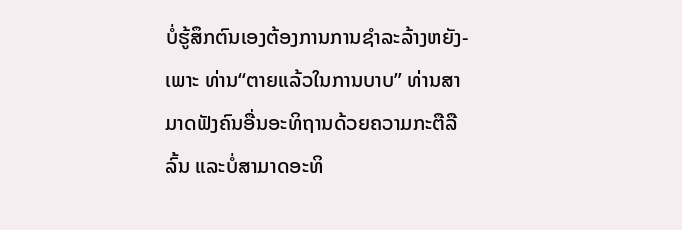ບໍ່ຮູ້ສຶກຕົນເອງຕ້ອງການການຊໍາລະລ້າງຫຍັງ-ເພາະ ທ່ານ“ຕາຍແລ້ວໃນການບາບ” ທ່ານສາມາດຟັງຄົນອື່ນອະທິຖານດ້ວຍຄວາມກະຕືລືລົ້ນ ແລະບໍ່ສາມາດອະທິ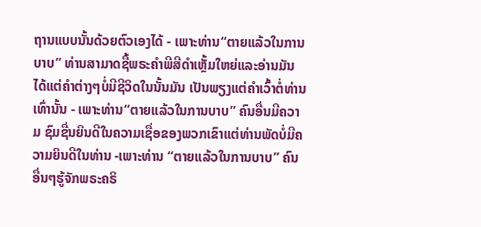ຖານແບບນັ້ນດ້ວຍຕົວເອງໄດ້ - ເພາະທ່ານ“ຕາຍແລ້ວໃນການບາບ” ທ່ານສາມາດຊື້ພຣະຄໍາພີສີດໍາເຫຼັ້ມໃຫຍ່ແລະອ່ານມັນໄດ້ແຕ່ຄໍາຕ່າງໆບໍ່ມີຊີວິດໃນນັ້ນມັນ ເປັນພຽງແຕ່ຄໍາເວົ້າຕໍ່ທ່ານເທົ່ານັ້ນ - ເພາະທ່ານ“ຕາຍແລ້ວໃນການບາບ” ຄົນອື່ນມີຄວາມ ຊົມຊື່ນຍິນດີໃນຄວາມເຊື່ອຂອງພວກເຂົາແຕ່ທ່ານພັດບໍ່ມີຄວາມຍິນດີໃນທ່ານ -ເພາະທ່ານ “ຕາຍແລ້ວໃນການບາບ” ຄົນອື່ນໆຮູ້ຈັກພຣະຄຣິ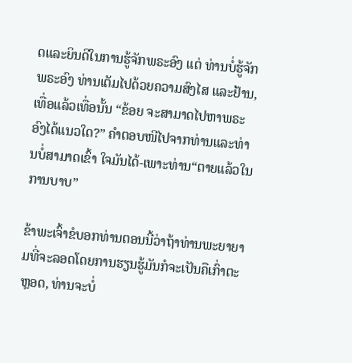ດແລະຍິນດີໃນການຮູ້ຈັກພຣະອົງ ແຕ່ ທ່ານບໍ່ຮູ້ຈັກພຣະອົງ ທ່ານເຕັມໄປດ້ວຍຄວາມສົງໄສ ແລະຢ້ານ,ເທື່ອແລ້ວເທື່ອນັ້ນ “ຂ້ອຍ ຈະສາມາດໄປຫາພຣະອົງໄດ້ແນວໃດ?” ຄໍາຕອບໜີໄປຈາກທ່ານແລະທ່ານບໍ່ສາມາດເຂົ້າ ໃຈມັນໄດ້-ເພາະທ່ານ“ຕາຍແລ້ວໃນການບາບ”

ຂ້າພະເຈົ້າຂໍບອກທ່ານຕອນນີ້ວ່າຖ້າທ່ານພະຍາຍາມທີ່ຈະລອດໂດຍການຮຽນຮູ້ມັນກໍຈະເປັນຄືເກົ່າຕະຫຼອດ, ທ່ານຈະບໍ່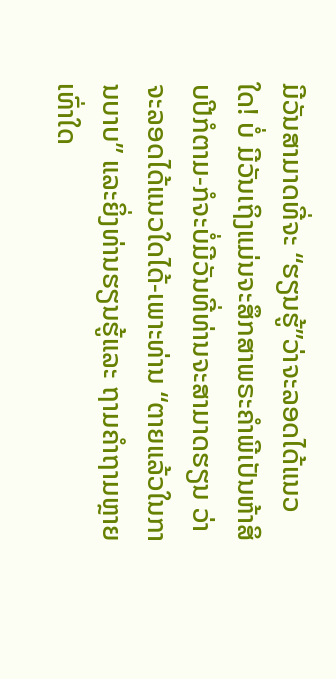ມີວັນສາມາດທີ່ຈະ “ຮຽນຮູ້”ວ່າຈະລອດໄດ້ແນວໃດ! ບໍ່ ມີວັນເຖິງແມ່ນຈະສຶກສາພຣະຄໍາພີເປັນຫ້າສິບປີກໍຕາມ-ກໍຈະບໍ່ມີວັນທີ່ທ່ານຈະສາມາດຮຽນ ວ່າຈະລອດໄດ້ແນວໃດໄດ້-ເພາະທ່ານ “ຕາຍແລ້ວໃນການບາບ” ແລະຍິ່ງທ່ານຮຽນຮູ້ແລະ ຖາມຄໍາຖາມຫຼາຍເທົ່າໃດ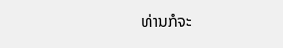ທ່ານກໍຈະ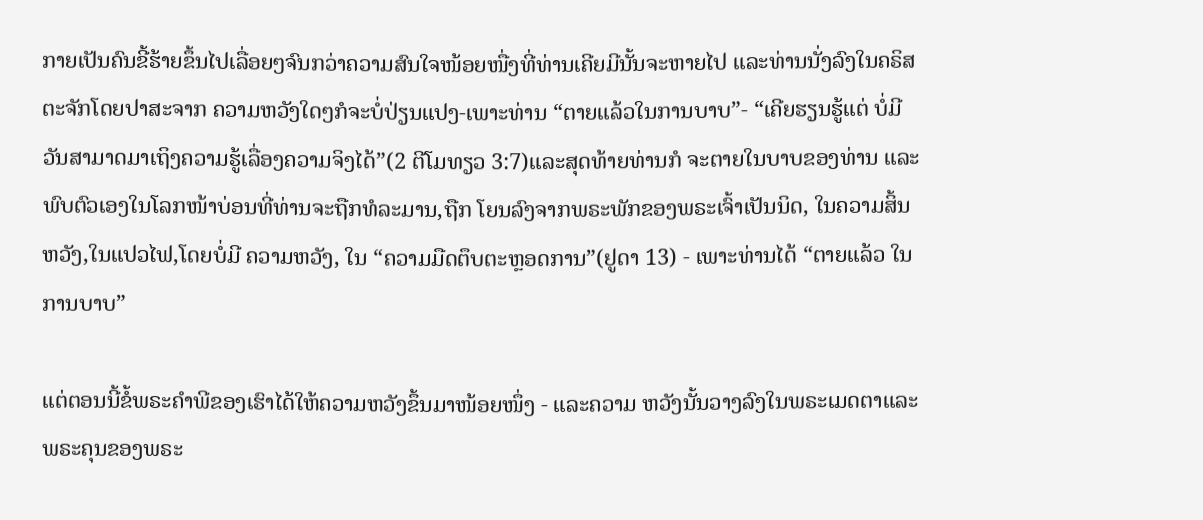ກາຍເປັນຄົນຂີ້ຮ້າຍຂຶ້ນໄປເລື່ອຍໆຈົນກວ່າຄວາມສົນໃຈໜ້ອຍໜື່ງທີ່ທ່ານເຄີຍມີນັ້ນຈະຫາຍໄປ ແລະທ່ານນັ່ງລົງໃນຄຣິສຕະຈັກໂດຍປາສະຈາກ ຄວາມຫວັງໃດໆກໍຈະບໍ່ປ່ຽນແປງ-ເພາະທ່ານ “ຕາຍແລ້ວໃນການບາບ”- “ເຄີຍຮຽນຮູ້ແຕ່ ບໍ່ມີວັນສາມາດມາເຖິງຄວາມຮູ້ເລື່ອງຄວາມຈິງໄດ້”(2 ຕີໂມທຽວ 3:7)ແລະສຸດທ້າຍທ່ານກໍ ຈະຕາຍໃນບາບຂອງທ່ານ ແລະພົບຕົວເອງໃນໂລກໜ້າບ່ອນທີ່ທ່ານຈະຖືກທໍລະມານ,ຖືກ ໂຍນລົງຈາກພຣະພັກຂອງພຣະເຈົ້າເປັນນິດ, ໃນຄວາມສິ້ນຫວັງ,ໃນແປວໄຟ,ໂດຍບໍ່ມີ ຄວາມຫວັງ, ໃນ “ຄວາມມືດຕຶບຕະຫຼອດການ”(ຢູດາ 13) - ເພາະທ່ານໄດ້ “ຕາຍແລ້ວ ໃນການບາບ”

ແຕ່ຕອນນີ້ຂໍ້ພຣະຄໍາພີຂອງເຮົາໄດ້ໃຫ້ຄວາມຫວັງຂຶ້ນມາໜ້ອຍໜຶ່ງ - ແລະຄວາມ ຫວັງນັ້ນວາງລົງໃນພຣະເມດຕາແລະພຣະຄຸນຂອງພຣະ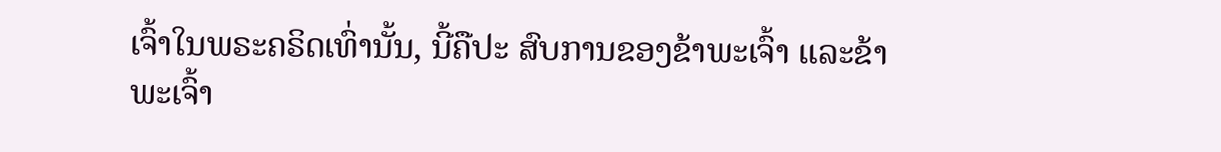ເຈົ້າໃນພຣະຄຣິດເທົ່ານັ້ນ, ນີ້ຄືປະ ສົບການຂອງຂ້າພະເຈົ້າ ແລະຂ້າພະເຈົ້າ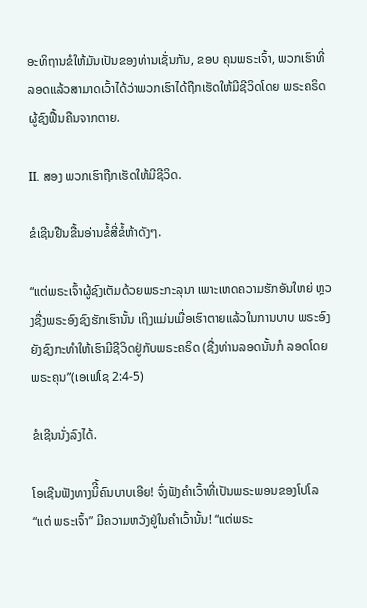ອະທິຖານຂໍໃຫ້ມັນເປັນຂອງທ່ານເຊັ່ນກັນ, ຂອບ ຄຸນພຣະເຈົ້າ, ພວກເຮົາທີ່ລອດແລ້ວສາມາດເວົ້າໄດ້ວ່າພວກເຮົາໄດ້ຖືກເຮັດໃຫ້ມີຊີວິດໂດຍ ພຣະຄຣິດຜູ້ຊົງຟື້ນຄືນຈາກຕາຍ.

II. ສອງ ພວກເຮົາຖືກເຮັດໃຫ້ມີຊີວິດ.

ຂໍເຊີນຢືນຂື້ນອ່ານຂໍ້ສີ່ຂໍ້ຫ້າດັງໆ.

“ແຕ່ພຣະເຈົ້າຜູ້ຊົງເຕັມດ້ວຍພຣະກະລຸນາ ເພາະເຫດຄວາມຮັກອັນໃຫຍ່ ຫຼວງຊື່ງພຣະອົງຊົງຮັກເຮົານັ້ນ ເຖິງແມ່ນເມື່ອເຮົາຕາຍແລ້ວໃນການບາບ ພຣະອົງຍັງຊົງກະທໍາໃຫ້ເຮົາມີຊີວິດຢູ່ກັບພຣະຄຣິດ (ຊື່ງທ່ານລອດນັ້ນກໍ ລອດໂດຍພຣະຄຸນ”(ເອເຟໂຊ 2:4-5)

ຂໍເຊີນນັ່ງລົງໄດ້.

ໂອເຊີນຟັງທາງນິີ້ຄົນບາບເອີຍ! ຈົ່ງຟັງຄໍາເວົ້າທີ່ເປັນພຣະພອນຂອງໂປໂລ “ແຕ່ ພຣະເຈົ້າ” ມີຄວາມຫວັງຢູ່ໃນຄໍາເວົ້ານັ້ນ! “ແຕ່ພຣະ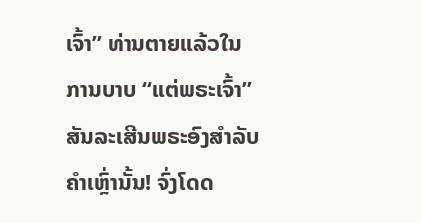ເຈົ້າ” ທ່ານຕາຍແລ້ວໃນການບາບ “ແຕ່ພຣະເຈົ້າ” ສັນລະເສີນພຣະອົງສໍາລັບຄໍາເຫຼົ່ານັ້ນ! ຈົ່ງໂດດ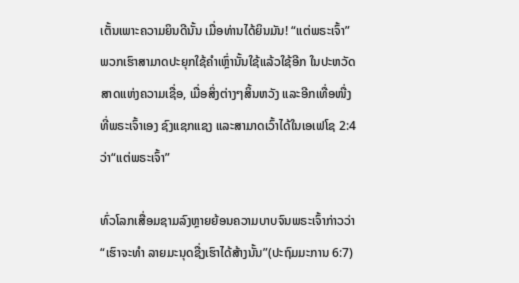ເຕັ້ນເພາະຄວາມຍິນດີນັ້ນ ເມື່ອທ່ານໄດ້ຍິນມັນ! “ແຕ່ພຣະເຈົ້າ” ພວກເຮົາສາມາດປະຍຸກໃຊ້ຄໍາເຫຼົ່ານັ້ນໃຊ້ແລ້ວໃຊ້ອີກ ໃນປະຫວັດສາດແຫ່ງຄວາມເຊື່ອ, ເມື່ອສິ່ງຕ່າງໆສິ້ນຫວັງ ແລະອີກເທື່ອໜື່ງທີ່ພຣະເຈົ້າເອງ ຊົງແຊກແຊງ ແລະສາມາດເວົ້າໄດ້ໃນເອເຟໂຊ 2:4 ວ່າ“ແຕ່ພຣະເຈົ້າ”

ທົ່ວໂລກເສື່ອມຊາມລົງຫຼາຍຍ້ອນຄວາມບາບຈົນພຣະເຈົ້າກ່າວວ່າ “ເຮົາຈະທໍາ ລາຍມະນຸດຊື່ງເຮົາໄດ້ສ້າງນັ້ນ”(ປະຖົມມະການ 6:7)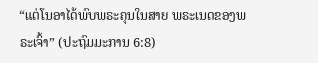“ແຕ່ໂນອາໄດ້ພົບພຣະຄຸນໃນສາຍ ພຣະເນດຂອງພຣະເຈົ້າ” (ປະຖົມມະການ 6:8)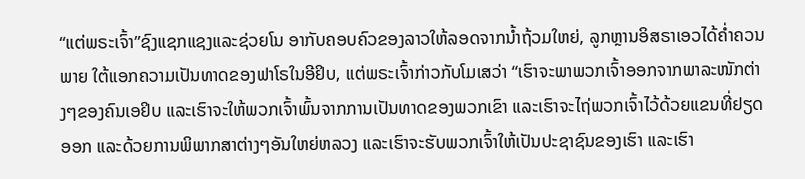“ແຕ່ພຣະເຈົ້າ”ຊົງແຊກແຊງແລະຊ່ວຍໂນ ອາກັບຄອບຄົວຂອງລາວໃຫ້ລອດຈາກນໍ້າຖ້ວມໃຫຍ່, ລູກຫຼານອິສຣາເອວໄດ້ຄໍ່າຄວນພາຍ ໃຕ້ແອກຄວາມເປັນທາດຂອງຟາໂຣໃນອີຢິບ, ແຕ່ພຣະເຈົ້າກ່າວກັບໂມເສວ່າ “ເຮົາຈະພາພວກເຈົ້າອອກຈາກພາລະໜັກຕ່າງໆຂອງຄົນເອຢິບ ແລະເຮົາຈະໃຫ້ພວກເຈົ້າພົ້ນຈາກການເປັນທາດຂອງພວກເຂົາ ແລະເຮົາຈະໄຖ່ພວກເຈົ້າໄວ້ດ້ວຍແຂນທີ່ຢຽດອອກ ແລະດ້ວຍການພິພາກສາຕ່າງໆອັນໃຫຍ່ຫລວງ ແລະເຮົາຈະຮັບພວກເຈົ້າໃຫ້ເປັນປະຊາຊົນຂອງເຮົາ ແລະເຮົາ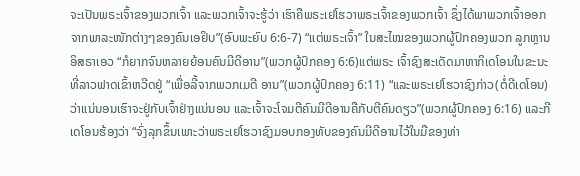ຈະເປັນພຣະເຈົ້າຂອງພວກເຈົ້າ ແລະພວກເຈົ້າຈະຮູ້ວ່າ ເຮົາຄືພຣະເຢໂຮວາພຣະເຈົ້າຂອງພວກເຈົ້າ ຊຶ່ງໄດ້ພາພວກເຈົ້າອອກຈາກພາລະໜັກຕ່າງໆຂອງຄົນເອຢິບ”(ອົບພະຍົບ 6:6-7) “ແຕ່ພຣະເຈົ້າ” ໃນສະໄໝຂອງພວກຜູ້ປົກຄອງພວກ ລູກຫຼານອິສຣາເອວ “ກໍຍາກຈົນຫລາຍຍ້ອນຄົນມີດີອານ”(ພວກຜູ້ປົກຄອງ 6:6)ແຕ່ພຣະ ເຈົ້າຊົງສະເດັດມາຫາກິເດໂອນໃນຂະນະທີ່ລາວຟາດເຂົ້າຫວີດຢູ່ “ເພື່ອລີ້ຈາກພວກເມດີ ອານ”(ພວກຜູ້ປົກຄອງ 6:11) “ແລະພຣະເຢໂຮວາຊົງກ່າວ(ຕໍ່ດີເດໂອນ)ວ່າແນ່ນອນເຮົາຈະຢູ່ກັບເຈົ້າຢ່າງແນ່ນອນ ແລະເຈົ້າຈະໂຈມຕີຄົນມີດີອານຄືກັບຕີຄົນດຽວ”(ພວກຜູ້ປົກຄອງ 6:16) ແລະກີເດໂອນຮ້ອງວ່າ “ຈົ່ງລຸກຂຶ້ນເພາະວ່າພຣະເຢໂຮວາຊົງມອບກອງທັບຂອງຄົນມີດີອານໄວ້ໃນມືຂອງທ່າ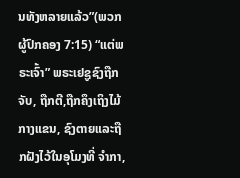ນທັງຫລາຍແລ້ວ”(ພວກຜູ້ປົກຄອງ 7:15) “ແຕ່ພຣະເຈົ້າ” ພຣະເຢຊູຊົງຖືກຈັບ, ຖືກຕີ,ຖືກຄຶງເຖິງໄມ້ກາງແຂນ, ຊົງຕາຍແລະຖືກຝັງໄວ້ໃນອຸໂມງທີ່ ຈໍາກາ,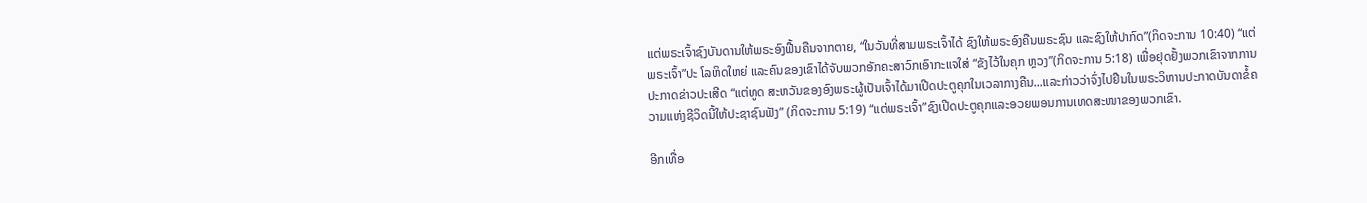ແຕ່ພຣະເຈົ້າຊົງບັນດານໃຫ້ພຣະອົງຟື້ນຄືນຈາກຕາຍ, “ໃນວັນທີ່ສາມພຣະເຈົ້າໄດ້ ຊົງໃຫ້ພຣະອົງຄືນພຣະຊົນ ແລະຊົງໃຫ້ປາກົດ”(ກິດຈະການ 10:40) “ແຕ່ພຣະເຈົ້າ”ປະ ໂລຫິດໃຫຍ່ ແລະຄົນຂອງເຂົາໄດ້ຈັບພວກອັກຄະສາວົກເອົາກະແຈໃສ່ “ຂັງໄວ້ໃນຄຸກ ຫຼວງ”(ກິດຈະການ 5:18) ເພື່ອຢຸດຢັ້ງພວກເຂົາຈາກການປະກາດຂ່າວປະເສີດ “ແຕ່ທູດ ສະຫວັນຂອງອົງພຣະຜູ້ເປັນເຈົ້າໄດ້ມາເປີດປະຕູຄຸກໃນເວລາກາງຄືນ...ແລະກ່າວວ່າຈົ່ງໄປຢືນໃນພຣະວິຫານປະກາດບັນດາຂໍ້ຄວາມແຫ່ງຊີວິດນີ້ໃຫ້ປະຊາຊົນຟັງ” (ກິດຈະການ 5:19) “ແຕ່ພຣະເຈົ້າ”ຊົງເປີດປະຕູຄຸກແລະອວຍພອນການເທດສະໜາຂອງພວກເຂົາ.

ອີກເທື່ອ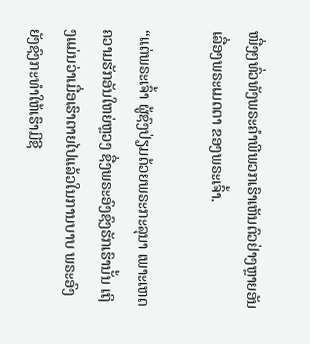ໜື່ງໆທົ່ວທັງພຣະຄໍາພີພວກເຮົາເຫັນຕົວຢ່າງຫຼາຍອັນເລື່ອງພຣະເມດຕາ ຂອງພຣະເຈົ້າ.

“ແຕ່ພຣະເຈົ້າ ຜູ້ຊົງປ່ຽມດ້ວຍພຣະກະລຸນາ ເພາະເຫດຄວາມຮັກອັນໃຫຍ່ຫຼວງ ຊື່ງພຣະອົງຊົງຮັກເຮົານັ້ນ ເຖິງແມ່ນວ່າເມື່ອເຮົາຕາຍໄປແລ້ວໃນການບາບ ພຣະອົງຍັງຊົງກະທຳໃຫ້ເຮົາມີຊີ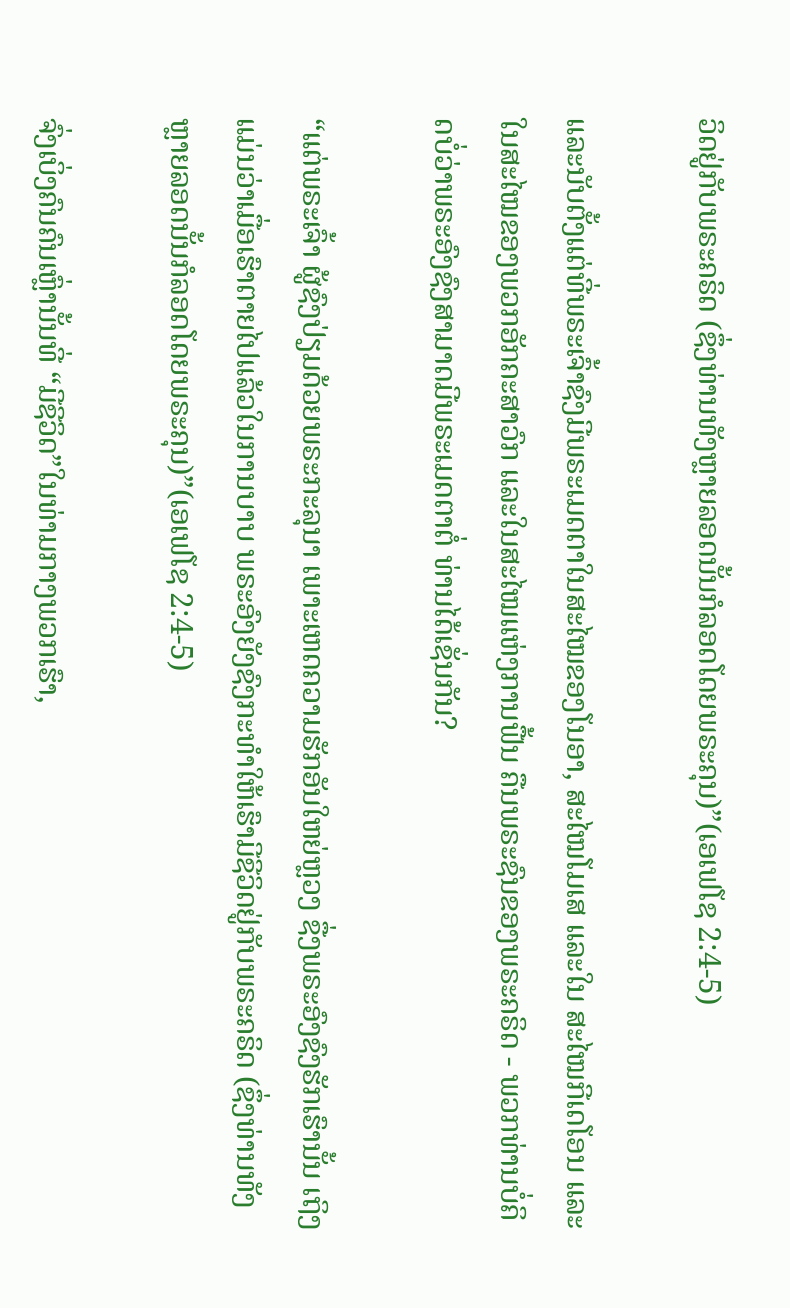ວິດຢູ່ກັບພຣະຄຣິດ (ຊຶ່ງທ່ານທັງຫຼາຍລອດນັ້ນກໍລອດໂດຍພຣະຄຸນ)”(ເອເຟໂຊ 2:4-5)

ແລະນັບຕັ້ງແຕ່ທີ່ພຣະເຈົ້າຊົງມີພຣະເມດຕາໃນສະໄໝຂອງໂນອາ, ສະໄໝໂມເສ ແລະໃນ ສະໄໝກີເດໂອນ ແລະໃນສະໄໝຂອງພວກອັກຄະສາວົກ ແລະໃນສະໄໝແຫ່ງການຟື້ນ ຄືນພຣະຊົນຂອງພຣະຄຣິດ - ພວກທ່ານບໍ່ຄິດບໍ່ວ່າພຣະອົງຊົງສາມາດມີພຣະເມດຕາຕໍ່ ທ່ານໄດ້ເຊັ່ນກັນ?

“ແຕ່ພຣະເຈົ້າ ຜູ້ຊົງປ່ຽມດ້ວຍພຣະກະລຸນາ ເພາະເຫດຄວາມຮັກອັນໃຫຍ່ຫຼວງ ຊື່ງພຣະອົງຊົງຮັກເຮົານັ້ນ ເຖິງແມ່ນວ່າເມື່ອເຮົາຕາຍໄປແລ້ວໃນການບາບ ພຣະອົງຍັງຊົງກະທຳໃຫ້ເຮົາມີຊີວິດຢູ່ກັບພຣະຄຣິດ (ຊຶ່ງທ່ານທັງຫຼາຍລອດນັ້ນກໍລອດໂດຍພຣະຄຸນ)”(ເອເຟໂຊ 2:4-5)

ຈົ່ງເບິ່ງຄົນຄົນເຫຼົ່ານັ້ນທີ່ “ມີຊີວິດ”ໃນທ່າມກາງພວກເຮົາ,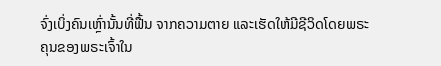ຈົ່ງເບິ່ງຄົນເຫຼົ່ານັ້ນທີ່ຟື້ນ ຈາກຄວາມຕາຍ ແລະເຮັດໃຫ້ມີຊີວິດໂດຍພຣະຄຸນຂອງພຣະເຈົ້າໃນ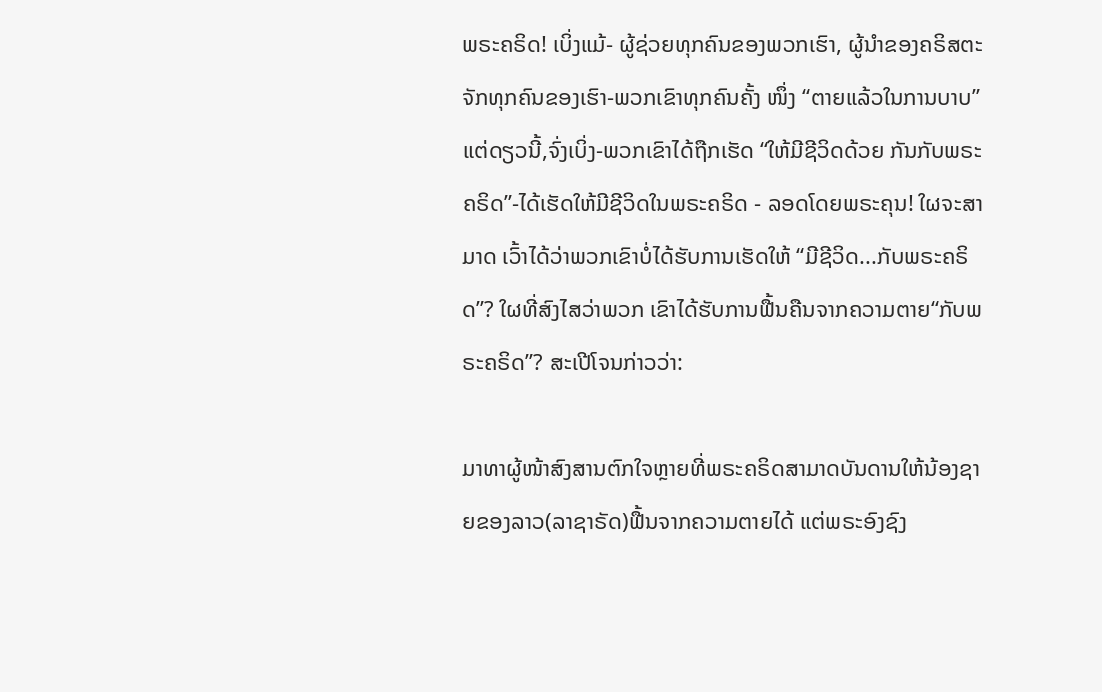ພຣະຄຣິດ! ເບິ່ງແມ້- ຜູ້ຊ່ວຍທຸກຄົນຂອງພວກເຮົາ, ຜູ້ນໍາຂອງຄຣິສຕະຈັກທຸກຄົນຂອງເຮົາ-ພວກເຂົາທຸກຄົນຄັ້ງ ໜຶ່ງ “ຕາຍແລ້ວໃນການບາບ”ແຕ່ດຽວນີ້,ຈົ່ງເບິ່ງ-ພວກເຂົາໄດ້ຖືກເຮັດ “ໃຫ້ມີຊີວິດດ້ວຍ ກັນກັບພຣະຄຣິດ”-ໄດ້ເຮັດໃຫ້ມີຊີວິດໃນພຣະຄຣິດ - ລອດໂດຍພຣະຄຸນ! ໃຜຈະສາມາດ ເວົ້າໄດ້ວ່າພວກເຂົາບໍ່ໄດ້ຮັບການເຮັດໃຫ້ “ມີຊີວິດ...ກັບພຣະຄຣິດ”? ໃຜທີ່ສົງໄສວ່າພວກ ເຂົາໄດ້ຮັບການຟື້ນຄືນຈາກຄວາມຕາຍ“ກັບພຣະຄຣິດ”? ສະເປີໂຈນກ່າວວ່າ:

ມາທາຜູ້ໜ້າສົງສານຕົກໃຈຫຼາຍທີ່ພຣະຄຣິດສາມາດບັນດານໃຫ້ນ້ອງຊາຍຂອງລາວ(ລາຊາຣັດ)ຟື້ນຈາກຄວາມຕາຍໄດ້ ແຕ່ພຣະອົງຊົງ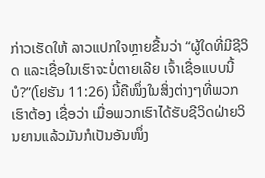ກ່າວເຮັດໃຫ້ ລາວແປກໃຈຫຼາຍຂື້ນວ່າ “ຜູ້ໃດທີ່ມີຊີວິດ ແລະເຊື່ອໃນເຮົາຈະບໍ່ຕາຍເລີຍ ເຈົ້າເຊື່ອແບບນີ້ບໍ?”(ໂຢຮັນ 11:26) ນີ້ຄືໜຶ່ງໃນສິ່ງຕ່າງໆທີ່ພວກເຮົາຕ້ອງ ເຊື່ອວ່າ ເມື່ອພວກເຮົາໄດ້ຮັບຊີວິດຝ່າຍວິນຍານແລ້ວມັນກໍເປັນອັນໜຶ່ງ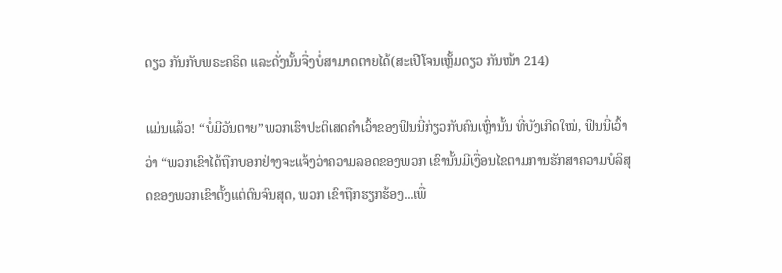ດຽວ ກັນກັບພຣະຄຣິດ ແລະດັ່ງນັ້ນຈື່ງບໍ່ສາມາດຕາຍໄດ້(ສະເປີໂຈນເຫຼັ້ມດຽວ ກັນໜ້າ 214)

ແມ່ນແລ້ວ! “ບໍ່ມີວັນຕາຍ”ພວກເຮົາປະຕິເສດຄໍາເວົ້າຂອງຟິນນີ່ກ່ຽວກັບຄົນເຫຼົ່ານັ້ນ ທີ່ບັງເກີດໃໝ່, ຟິນນີ່ເວົ້າວ່າ “ພວກເຂົາໄດ້ຖືກບອກຢ່າງຈະແຈ້ງວ່າຄວາມລອດຂອງພວກ ເຂົານັ້ນມີເງື່ອນໄຂຕາມການຮັກສາຄວາມບໍລິສຸດຂອງພວກເຂົາຕັ້ງແຕ່ຕົນຈົນສຸດ, ພວກ ເຂົາຖືກຮຽກຮ້ອງ...ເພື່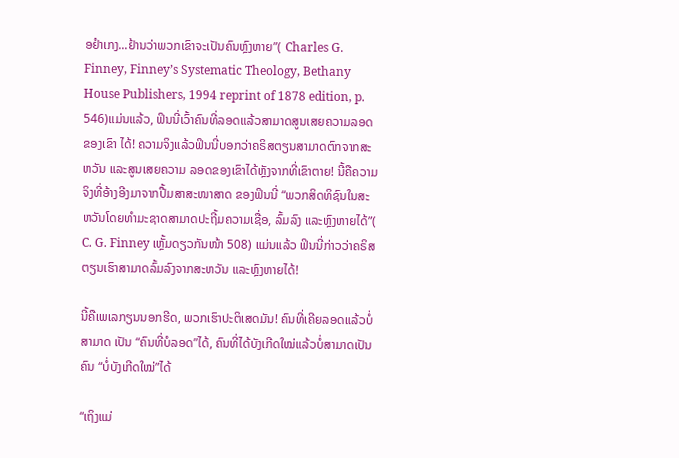ອຢໍາເກງ...ຢ້ານວ່າພວກເຂົາຈະເປັນຄົນຫຼົງຫາຍ”( Charles G. Finney, Finney’s Systematic Theology, Bethany House Publishers, 1994 reprint of 1878 edition, p. 546)ແມ່ນແລ້ວ, ຟິນນີ່ເວົ້າຄົນທີ່ລອດແລ້ວສາມາດສູນເສຍຄວາມລອດຂອງເຂົາ ໄດ້! ຄວາມຈິງແລ້ວຟິນນີ່ບອກວ່າຄຣິສຕຽນສາມາດຕົກຈາກສະຫວັນ ແລະສູນເສຍຄວາມ ລອດຂອງເຂົາໄດ້ຫຼັງຈາກທີ່ເຂົາຕາຍ! ນີ້ຄືຄວາມຈິງທີ່ອ້າງອີງມາຈາກປື້ມສາສະໜາສາດ ຂອງຟິນນີ່ “ພວກສິດທິຊົນໃນສະຫວັນໂດຍທໍາມະຊາດສາມາດປະຖີ້ມຄວາມເຊື່ອ, ລົ້ມລົງ ແລະຫຼົງຫາຍໄດ້”( C. G. Finney ເຫຼັ້ມດຽວກັນໜ້າ 508) ແມ່ນແລ້ວ ຟິນນີ່ກ່າວວ່າຄຣິສ ຕຽນເຮົາສາມາດລົ້ມລົງຈາກສະຫວັນ ແລະຫຼົງຫາຍໄດ້!

ນີ້ຄືເພເລກຽນນອກຮີດ, ພວກເຮົາປະຕິເສດມັນ! ຄົນທີ່ເຄີຍລອດແລ້ວບໍ່ສາມາດ ເປັນ “ຄົນທີ່ບໍລອດ”ໄດ້, ຄົນທີ່ໄດ້ບັງເກີດໃໝ່ແລ້ວບໍ່ສາມາດເປັນຄົນ “ບໍ່ບັງເກີດໃໝ່”ໄດ້

“ເຖິງແມ່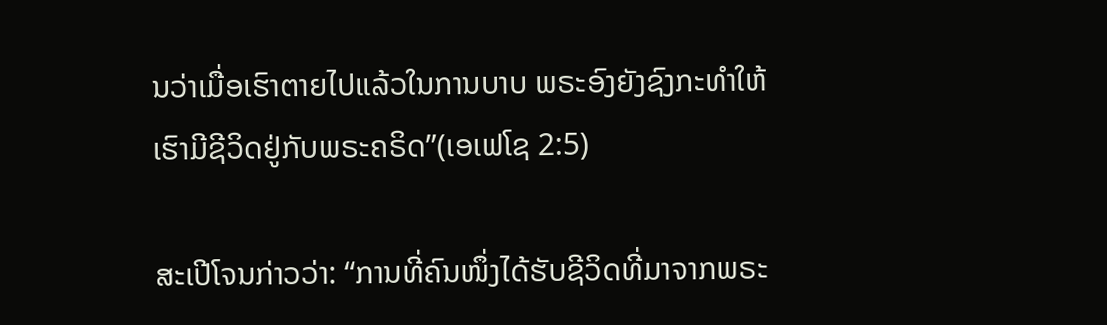ນວ່າເມື່ອເຮົາຕາຍໄປແລ້ວໃນການບາບ ພຣະອົງຍັງຊົງກະທຳໃຫ້ເຮົາມີຊີວິດຢູ່ກັບພຣະຄຣິດ”(ເອເຟໂຊ 2:5)

ສະເປີໂຈນກ່າວວ່າ: “ການທີ່ຄົນໜຶ່ງໄດ້ຮັບຊີວິດທີ່ມາຈາກພຣະ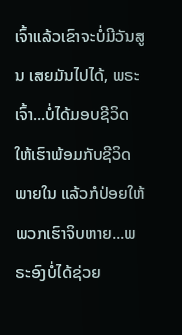ເຈົ້າແລ້ວເຂົາຈະບໍ່ມີວັນສູນ ເສຍມັນໄປໄດ້, ພຣະເຈົ້າ...ບໍ່ໄດ້ມອບຊີວິດໃຫ້ເຮົາພ້ອມກັບຊີວິດພາຍໃນ ແລ້ວກໍປ່ອຍໃຫ້ ພວກເຮົາຈິບຫາຍ...ພຣະອົງບໍ່ໄດ້ຊ່ວຍ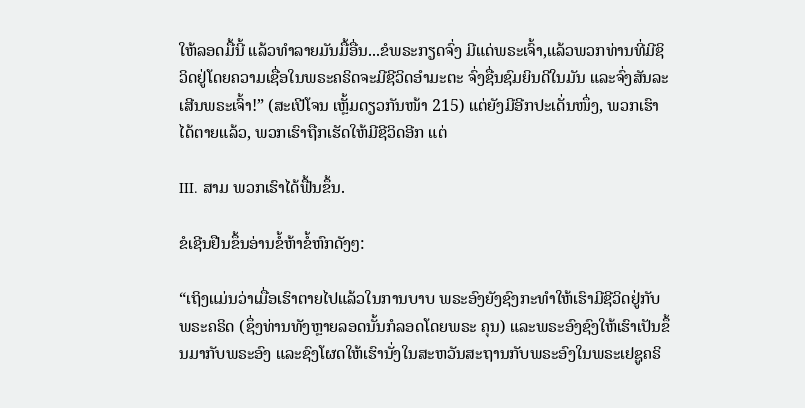ໃຫ້ລອດມື້ນີ້ ແລ້ວທໍາລາຍມັນມື້ອື່ນ...ຂໍພຣະກຽດຈົ່ງ ມີແດ່ພຣະເຈົ້າ,ແລ້ວພວກທ່ານທີ່ມີຊິວິດຢູ່ໂດຍຄວາມເຊື່ອໃນພຣະຄຣິດຈະມີຊີວິດອໍາມະຕະ ຈົ່ງຊື່ນຊົມຍິນດີໃນມັນ ແລະຈົ່ງສັນລະເສີນພຣະເຈົ້າ!” (ສະເປີໂຈນ ເຫຼັ້ມດຽວກັນໜ້າ 215) ແຕ່ຍັງມີອີກປະເດັ່ນໜຶ່ງ, ພວກເຮົາໄດ້ຕາຍແລ້ວ, ພວກເຮົາຖືກເຮັດໃຫ້ມີຊີວິດອີກ ແຕ່

III. ສາມ ພວກເຮົາໄດ້ຟື້ນຂຶ້ນ.

ຂໍເຊີນຢືນຂຶ້ນອ່ານຂໍ້ຫ້າຂໍ້ຫົກດັງໆ:

“ເຖິງແມ່ນວ່າເມື່ອເຮົາຕາຍໄປແລ້ວໃນການບາບ ພຣະອົງຍັງຊົງກະທຳໃຫ້ເຮົາມີຊີວິດຢູ່ກັບພຣະຄຣິດ (ຊຶ່ງທ່ານທັງຫຼາຍລອດນັ້ນກໍລອດໂດຍພຣະ ຄຸນ) ແລະພຣະອົງຊົງໃຫ້ເຮົາເປັນຂຶ້ນມາກັບພຣະອົງ ແລະຊົງໂຜດໃຫ້ເຮົານັ່ງໃນສະຫວັນສະຖານກັບພຣະອົງໃນພຣະເຢຊູຄຣິ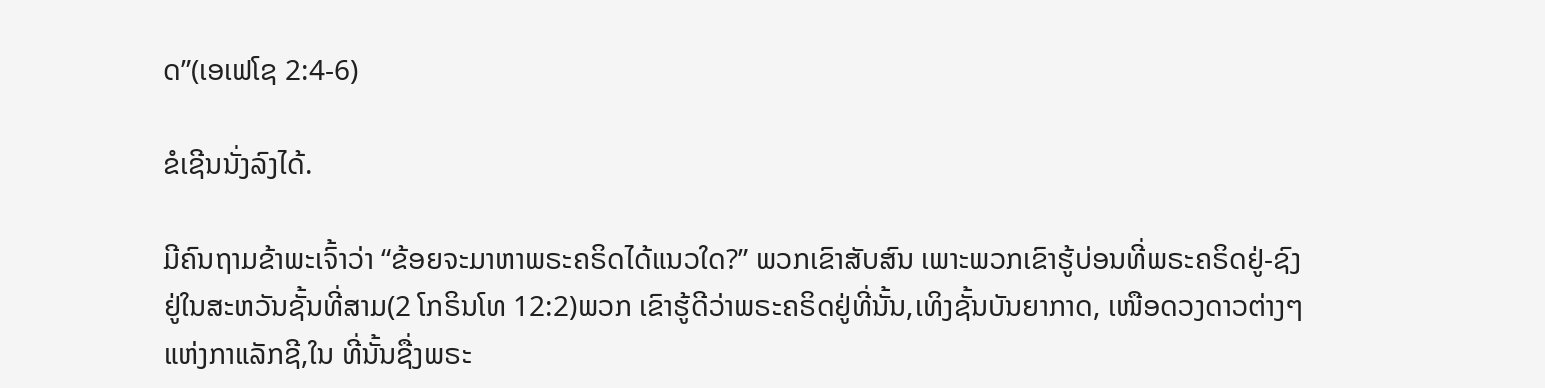ດ”(ເອເຟໂຊ 2:4-6)

ຂໍເຊີນນັ່ງລົງໄດ້.

ມີຄົນຖາມຂ້າພະເຈົ້າວ່າ “ຂ້ອຍຈະມາຫາພຣະຄຣິດໄດ້ແນວໃດ?” ພວກເຂົາສັບສົນ ເພາະພວກເຂົາຮູ້ບ່ອນທີ່ພຣະຄຣິດຢູ່-ຊົງຢູ່ໃນສະຫວັນຊັ້ນທີ່ສາມ(2 ໂກຣິນໂທ 12:2)ພວກ ເຂົາຮູ້ດີວ່າພຣະຄຣິດຢູ່ທີ່ນັ້ນ,ເທິງຊັ້ນບັນຍາກາດ, ເໜືອດວງດາວຕ່າງໆແຫ່ງກາແລັກຊີ,ໃນ ທີ່ນັ້ນຊື່ງພຣະ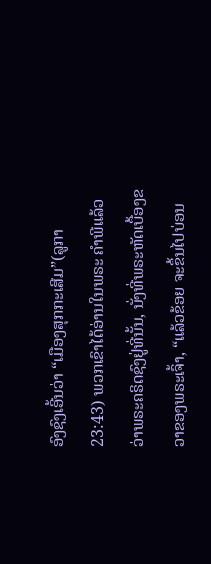ອົງຊົງເອີ້ນວ່າ “ເມືອງສຸກກະເສີມ”(ລູກາ 23:43) ພວກເຂົາໄດ້ອ່ານໃນພຣະ ຄໍາພີແລ້ວວ່າພຣະຄຣິດຊົງຢູ່ທີ່ນັ້ນ, ນັ່ງທີ່ພຣະຫັດເບື້ອງຂວາຂອງພຣະເຈົ້າ, “ແລ້ວຂ້ອຍ ຈະຂຶ້ນໄປບ່ອນ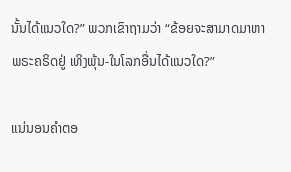ນັ້ນໄດ້ແນວໃດ?” ພວກເຂົາຖາມວ່າ “ຂ້ອຍຈະສາມາດມາຫາພຣະຄຣິດຢູ່ ເທິງພຸ້ນ-ໃນໂລກອື່ນໄດ້ແນວໃດ?”

ແນ່ນອນຄໍາຕອ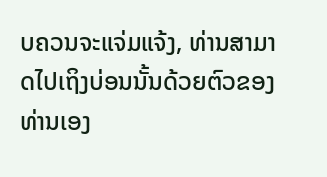ບຄວນຈະແຈ່ມແຈ້ງ, ທ່ານສາມາດໄປເຖິງບ່ອນນັ້ນດ້ວຍຕົວຂອງ ທ່ານເອງ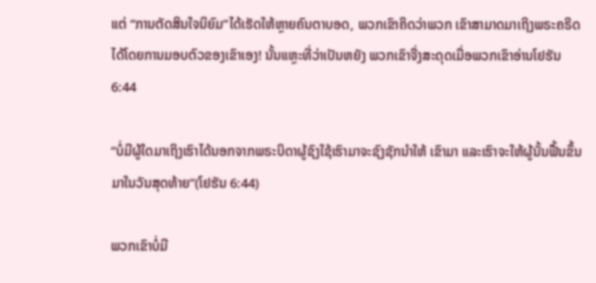ແຕ່ “ການຕັດສິນໃຈນິຍົມ”ໄດ້ເຮັດໃຫ້ຫຼາຍຄົນຕາບອດ, ພວກເຂົາຄິດວ່າພວກ ເຂົາສາມາດມາເຖິງພຣະຄຣິດໄດ້ໂດຍການມອບຕົວຂອງເຂົາເອງ! ນັ້ນແຫຼະທີ່ວ່າເປັນຫຍັງ ພວກເຂົາຈື່ງສະດຸດເມື່ອພວກເຂົາອ່ານໂຢຮັນ 6:44

“ບໍ່ມີຜູ້ໃດມາເຖິງເຮົາໄດ້ນອກຈາກພຣະບິດາຜູ້ຊົງໃຊ້ເຮົາມາຈະຊົງຊັກນໍາໃຫ້ ເຂົາມາ ແລະເຮົາຈະໃຫ້ຜູ້ນັ້ນຟື້ນຂຶ້ນມາໃນວັນສຸດທ້າຍ”(ໂຢຮັນ 6:44)

ພວກເຂົາບໍ່ມີ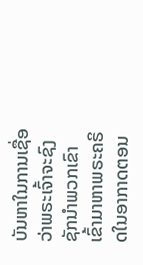ບັນຫາໃນການເຊື່ອວ່າພຣະເຈົ້າຈະຊົງຊັກນໍາພວກເຂົາເຂົ້າມາຫາພຣະຄຣິດໃນອາກາດຕອນ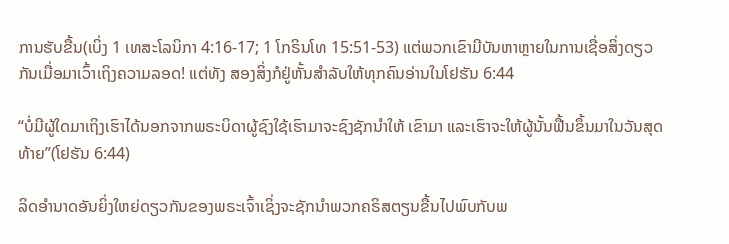ການຮັບຂື້ນ(ເບິ່ງ 1 ເທສະໂລນິກາ 4:16-17; 1 ໂກຣິນໂທ 15:51-53) ແຕ່ພວກເຂົາມີບັນຫາຫຼາຍໃນການເຊື່ອສິ່ງດຽວກັນເມື່ອມາເວົ້າເຖິງຄວາມລອດ! ແຕ່ທັງ ສອງສິ່ງກໍຢູ່ຫັ້ນສໍາລັບໃຫ້ທຸກຄົນອ່ານໃນໂຢຮັນ 6:44

“ບໍ່ມີຜູ້ໃດມາເຖິງເຮົາໄດ້ນອກຈາກພຣະບິດາຜູ້ຊົງໃຊ້ເຮົາມາຈະຊົງຊັກນໍາໃຫ້ ເຂົາມາ ແລະເຮົາຈະໃຫ້ຜູ້ນັ້ນຟື້ນຂຶ້ນມາໃນວັນສຸດທ້າຍ”(ໂຢຮັນ 6:44)

ລິດອໍານາດອັນຍິ່ງໃຫຍ່ດຽວກັນຂອງພຣະເຈົ້າເຊິ່ງຈະຊັກນໍາພວກຄຣິສຕຽນຂື້ນໄປພົບກັບພ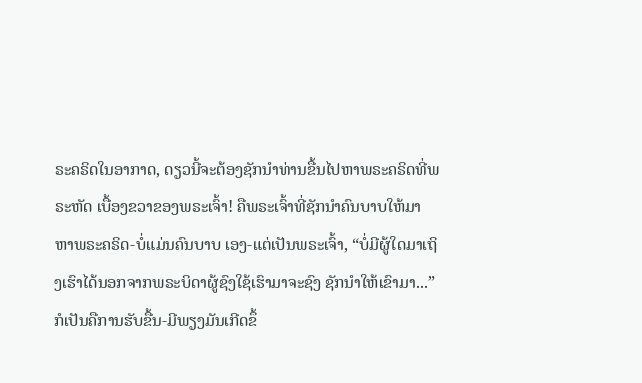ຣະຄຣິດໃນອາກາດ, ດຽວນີ້ຈະຕ້ອງຊັກນໍາທ່ານຂື້ນໄປຫາພຣະຄຣິດທີ່ພຣະຫັດ ເບື້ອງຂວາຂອງພຣະເຈົ້າ! ຄືພຣະເຈົ້າທີ່ຊັກນໍາຄົນບາບໃຫ້ມາຫາພຣະຄຣິດ-ບໍ່ແມ່ນຄົນບາບ ເອງ-ແຕ່ເປັນພຣະເຈົ້າ, “ບໍ່ມີຜູ້ໃດມາເຖິງເຮົາໄດ້ນອກຈາກພຣະບິດາຜູ້ຊົງໃຊ້ເຮົາມາຈະຊົງ ຊັກນໍາໃຫ້ເຂົາມາ...” ກໍເປັນຄືການຮັບຂື້ນ-ມີພຽງມັນເກີດຂຶ້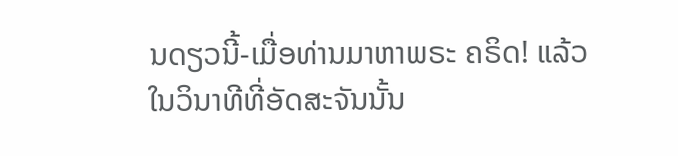ນດຽວນີ້-ເມື່ອທ່ານມາຫາພຣະ ຄຣິດ! ແລ້ວໃນວິນາທີທີ່ອັດສະຈັນນັ້ນ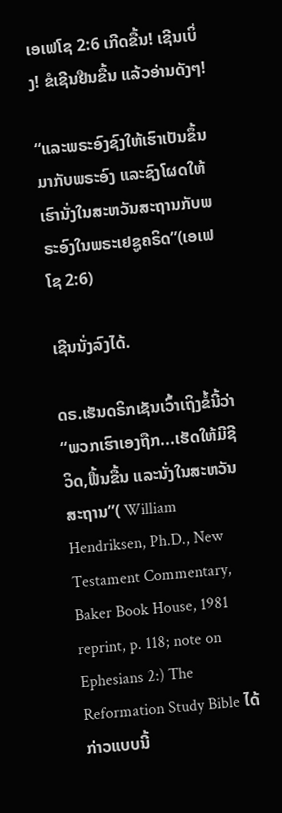ເອເຟໂຊ 2:6 ເກີດຂື້ນ! ເຊີນເບິ່ງ! ຂໍເຊີນຢືນຂື້ນ ແລ້ວອ່ານດັງໆ!

“ແລະພຣະອົງຊົງໃຫ້ເຮົາເປັນຂຶ້ນມາກັບພຣະອົງ ແລະຊົງໂຜດໃຫ້ເຮົານັ່ງໃນສະຫວັນສະຖານກັບພຣະອົງໃນພຣະເຢຊູຄຣິດ”(ເອເຟໂຊ 2:6)

ເຊີນນັ່ງລົງໄດ້.

ດຣ.ເຮັນດຣິກເຊັນເວົ້າເຖິງຂໍ້ນີ້ວ່າ “ພວກເຮົາເອງຖືກ...ເຮັດໃຫ້ມີຊີວິດ,ຟື້ນຂື້ນ ແລະນັ່ງໃນສະຫວັນສະຖານ”( William Hendriksen, Ph.D., New Testament Commentary, Baker Book House, 1981 reprint, p. 118; note on Ephesians 2:) The Reformation Study Bible ໄດ້ກ່າວແບບນີ້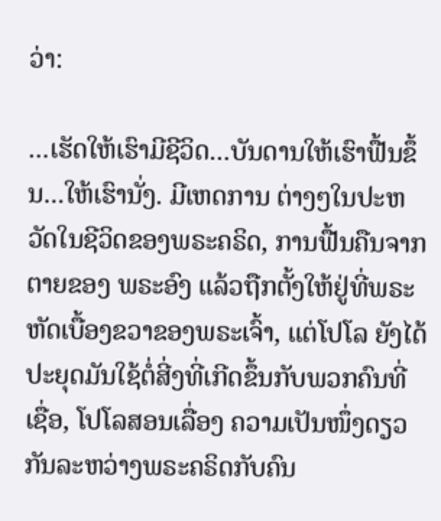ວ່າ:

...ເຮັດໃຫ້ເຮົາມີຊີວິດ...ບັນດານໃຫ້ເຮົາຟື້ນຂຶ້ນ...ໃຫ້ເຮົານັ່ງ. ມີເຫດການ ຕ່າງໆໃນປະຫວັດໃນຊີວິດຂອງພຣະຄຣິດ, ການຟື້ນຄືນຈາກຕາຍຂອງ ພຣະອົງ ແລ້ວຖືກຕັ້ງໃຫ້ຢູ່ທີ່ພຣະຫັດເບື້ອງຂວາຂອງພຣະເຈົ້າ, ແຕ່ໂປໂລ ຍັງໄດ້ປະຍຸດມັນໃຊ້ຕໍ່ສີ່ງທີ່ເກີດຂຶ້ນກັບພວກຄົນທີ່ເຊື່ອ, ໂປໂລສອນເລື່ອງ ຄວາມເປັນໜຶ່ງດຽວກັນລະຫວ່າງພຣະຄຣິດກັບຄົນ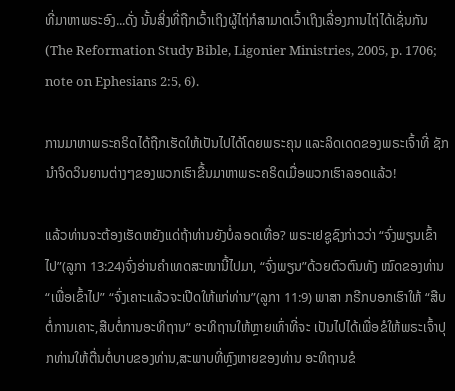ທີ່ມາຫາພຣະອົງ...ດັ່ງ ນັ້ນສິ່ງທີ່ຖືກເວົ້າເຖິງຜູ້ໄຖ່ກໍສາມາດເວົ້າເຖິງເລື່ອງການໄຖ່ໄດ້ເຊັ່ນກັນ(The Reformation Study Bible, Ligonier Ministries, 2005, p. 1706; note on Ephesians 2:5, 6).

ການມາຫາພຣະຄຣິດໄດ້ຖືກເຮັດໃຫ້ເປັນໄປໄດ້ໂດຍພຣະຄຸນ ແລະລິດເດດຂອງພຣະເຈົ້າທີ່ ຊັກນໍາຈິດວິນຍານຕ່າງໆຂອງພວກເຮົາຂື້ນມາຫາພຣະຄຣິດເມື່ອພວກເຮົາລອດແລ້ວ!

ແລ້ວທ່ານຈະຕ້ອງເຮັດຫຍັງແດ່ຖ້າທ່ານຍັງບໍ່ລອດເທື່ອ? ພຣະເຢຊູຊົງກ່າວວ່າ “ຈົ່ງພຽນເຂົ້າໄປ”(ລູກາ 13:24)ຈົ່ງອ່ານຄໍາເທດສະໜານີ້ໄປມາ, “ຈົ່ງພຽນ”ດ້ວຍຕົວຕົນທັງ ໝົດຂອງທ່ານ “ເພື່ອເຂົ້າໄປ” “ຈົ່ງເຄາະແລ້ວຈະເປີດໃຫ້ແກ່ທ່ານ”(ລູກາ 11:9) ພາສາ ກຣີກບອກເຮົາໃຫ້ “ສືບຕໍ່ການເຄາະ,ສືບຕໍ່ການອະທິຖານ” ອະທິຖານໃຫ້ຫຼາຍເທົ່າທີ່ຈະ ເປັນໄປໄດ້ເພື່ອຂໍໃຫ້ພຣະເຈົ້າປຸກທ່ານໃຫ້ຕື່ນຕໍ່ບາບຂອງທ່ານ,ສະພາບທີ່ຫຼົງຫາຍຂອງທ່ານ ອະທິຖານຂໍ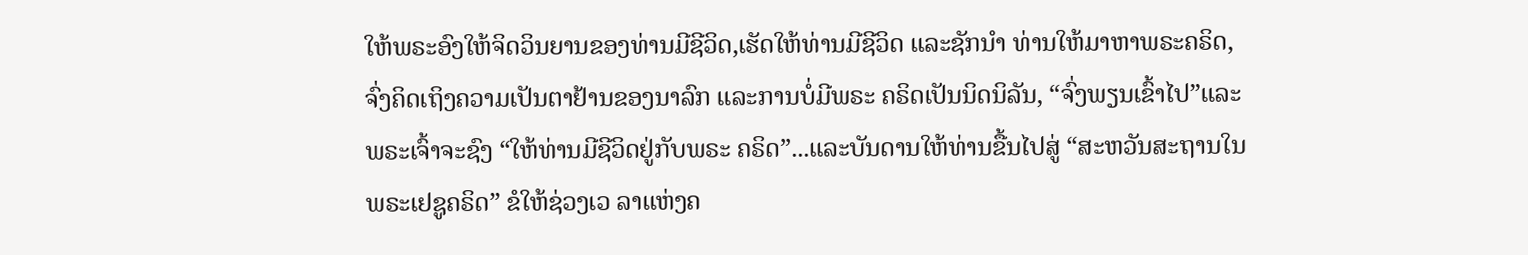ໃຫ້ພຣະອົງໃຫ້ຈິດວິນຍານຂອງທ່ານມີຊີວິດ,ເຮັດໃຫ້ທ່ານມີຊີວິດ ແລະຊັກນໍາ ທ່ານໃຫ້ມາຫາພຣະຄຣິດ, ຈົ່ງຄິດເຖິງຄວາມເປັນຕາຢ້ານຂອງນາລົກ ແລະການບໍ່ມີພຣະ ຄຣິດເປັນນິດນິລັນ, “ຈົ່ງພຽນເຂົ້າໄປ”ແລະພຣະເຈົ້າຈະຊົງ “ໃຫ້ທ່ານມີຊີວິດຢູ່ກັບພຣະ ຄຣິດ”...ແລະບັນດານໃຫ້ທ່ານຂື້ນໄປສູ່ “ສະຫວັນສະຖານໃນພຣະເຢຊູຄຣິດ” ຂໍໃຫ້ຊ່ວງເວ ລາແຫ່ງຄ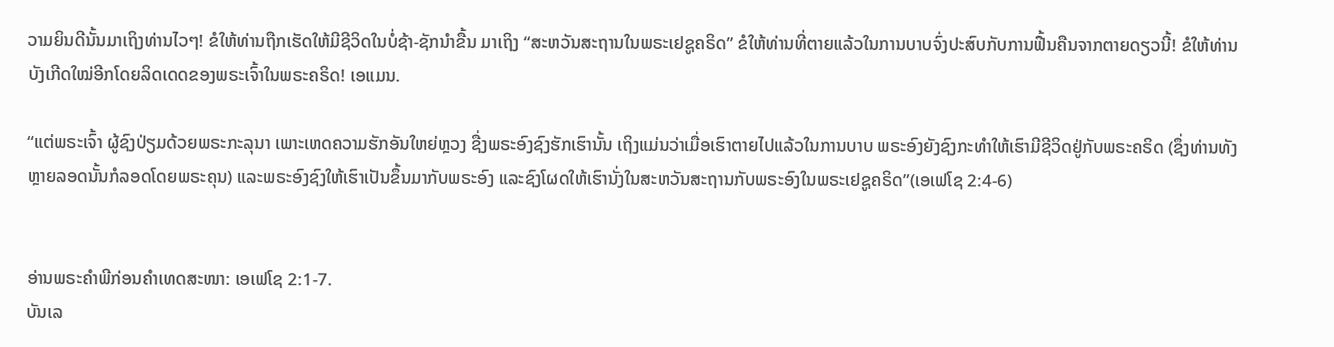ວາມຍິນດີນັ້ນມາເຖິງທ່ານໄວໆ! ຂໍໃຫ້ທ່ານຖືກເຮັດໃຫ້ມີຊີວິດໃນບໍ່ຊ້າ-ຊັກນໍາຂື້ນ ມາເຖິງ “ສະຫວັນສະຖານໃນພຣະເຢຊູຄຣິດ” ຂໍໃຫ້ທ່ານທີ່ຕາຍແລ້ວໃນການບາບຈົ່ງປະສົບກັບການຟື້ນຄືນຈາກຕາຍດຽວນີ້! ຂໍໃຫ້ທ່ານບັງເກີດໃໝ່ອີກໂດຍລິດເດດຂອງພຣະເຈົ້າໃນພຣະຄຣິດ! ເອແມນ.

“ແຕ່ພຣະເຈົ້າ ຜູ້ຊົງປ່ຽມດ້ວຍພຣະກະລຸນາ ເພາະເຫດຄວາມຮັກອັນໃຫຍ່ຫຼວງ ຊື່ງພຣະອົງຊົງຮັກເຮົານັ້ນ ເຖິງແມ່ນວ່າເມື່ອເຮົາຕາຍໄປແລ້ວໃນການບາບ ພຣະອົງຍັງຊົງກະທຳໃຫ້ເຮົາມີຊີວິດຢູ່ກັບພຣະຄຣິດ (ຊຶ່ງທ່ານທັງຫຼາຍລອດນັ້ນກໍລອດໂດຍພຣະຄຸນ) ແລະພຣະອົງຊົງໃຫ້ເຮົາເປັນຂຶ້ນມາກັບພຣະອົງ ແລະຊົງໂຜດໃຫ້ເຮົານັ່ງໃນສະຫວັນສະຖານກັບພຣະອົງໃນພຣະເຢຊູຄຣິດ”(ເອເຟໂຊ 2:4-6)


ອ່ານພຣະຄໍາພີກ່ອນຄໍາເທດສະໜາ: ເອເຟໂຊ 2:1-7.
ບັນເລ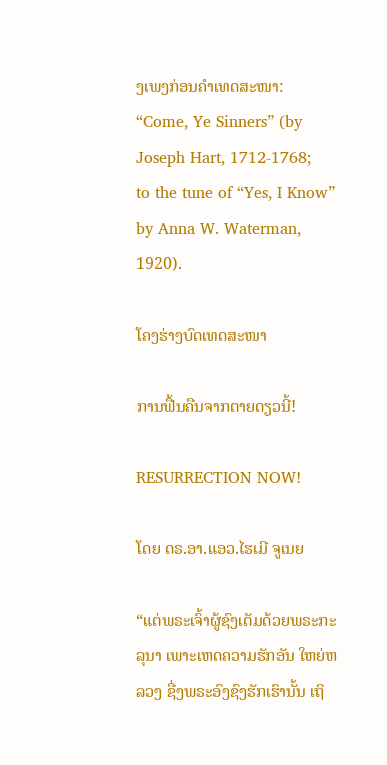ງເພງກ່ອນຄໍາເທດສະໜາ:
“Come, Ye Sinners” (by Joseph Hart, 1712-1768;
to the tune of “Yes, I Know” by Anna W. Waterman, 1920).

ໂຄງຮ່າງບົດເທດສະໜາ

ການຟື້ນຄືນຈາກຕາຍດຽວນີ້!

RESURRECTION NOW!

ໂດຍ ດຣ.ອາ.ແອວ.ໄຮເມີ ຈູເນຍ

“ແຕ່ພຣະເຈົ້າຜູ້ຊົງເຕັມດ້ວຍພຣະກະລຸນາ ເພາະເຫດຄວາມຮັກອັນ ໃຫຍ່ຫລວງ ຊື່ງພຣະອົງຊົງຮັກເຮົານັ້ນ ເຖິ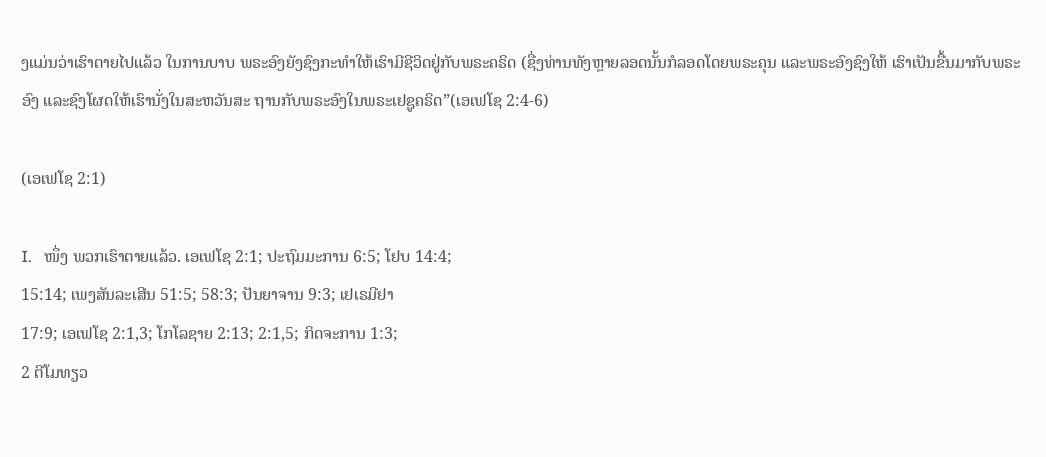ງແມ່ນວ່າເຮົາຕາຍໄປແລ້ວ ໃນການບາບ ພຣະອົງຍັງຊົງກະທໍາໃຫ້ເຮົາມີຊີວິດຢູ່ກັບພຣະຄຣິດ (ຊື່ງທ່ານທັງຫຼາຍລອດນັ້ນກໍລອດໂດຍພຣະຄຸນ ແລະພຣະອົງຊົງໃຫ້ ເຮົາເປັນຂື້ນມາກັບພຣະອົງ ແລະຊົງໂຜດໃຫ້ເຮົານັ່ງໃນສະຫວັນສະ ຖານກັບພຣະອົງໃນພຣະເຢຊູຄຣິດ”(ເອເຟໂຊ 2:4-6)

(ເອເຟໂຊ 2:1)

I.   ໜຶ່ງ ພວກເຮົາຕາຍແລ້ວ. ເອເຟໂຊ 2:1; ປະຖົມມະການ 6:5; ໂຢບ 14:4;
15:14; ເພງສັນລະເສີນ 51:5; 58:3; ປັນຍາຈານ 9:3; ເຢເຣມີຢາ
17:9; ເອເຟໂຊ 2:1,3; ໂກໂລຊາຍ 2:13; 2:1,5; ກິດຈະການ 1:3;
2 ຕີໂມທຽວ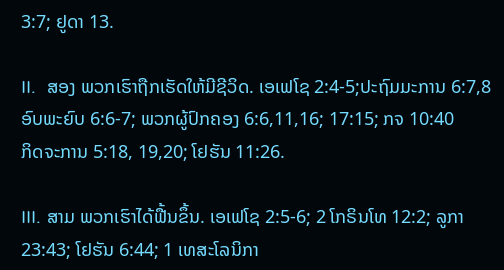3:7; ຢູດາ 13.

II.  ສອງ ພວກເຮົາຖືກເຮັດໃຫ້ມີຊີວິດ. ເອເຟໂຊ 2:4-5;ປະຖົມມະການ 6:7,8
ອົບພະຍົບ 6:6-7; ພວກຜູ້ປົກຄອງ 6:6,11,16; 17:15; ກຈ 10:40
ກິດຈະການ 5:18, 19,20; ໂຢຮັນ 11:26.

III. ສາມ ພວກເຮົາໄດ້ຟື້ນຂຶ້ນ. ເອເຟໂຊ 2:5-6; 2 ໂກຣິນໂທ 12:2; ລູກາ
23:43; ໂຢຮັນ 6:44; 1 ເທສະໂລນິກາ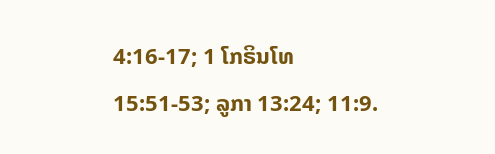4:16-17; 1 ໂກຣິນໂທ
15:51-53; ລູກາ 13:24; 11:9.